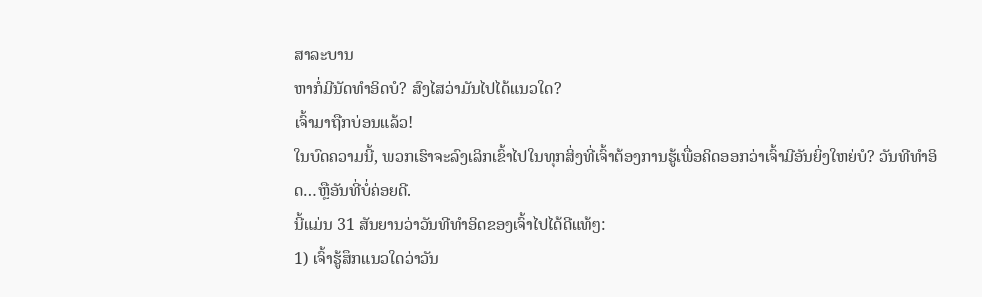ສາລະບານ
ຫາກໍ່ມີນັດທຳອິດບໍ? ສົງໄສວ່າມັນໄປໄດ້ແນວໃດ?
ເຈົ້າມາຖືກບ່ອນແລ້ວ!
ໃນບົດຄວາມນີ້, ພວກເຮົາຈະລົງເລິກເຂົ້າໄປໃນທຸກສິ່ງທີ່ເຈົ້າຕ້ອງການຮູ້ເພື່ອຄິດອອກວ່າເຈົ້າມີອັນຍິ່ງໃຫຍ່ບໍ? ວັນທີທໍາອິດ…ຫຼືອັນທີ່ບໍ່ຄ່ອຍດີ.
ນີ້ແມ່ນ 31 ສັນຍານວ່າວັນທີທໍາອິດຂອງເຈົ້າໄປໄດ້ດີແທ້ໆ:
1) ເຈົ້າຮູ້ສຶກແນວໃດວ່າວັນ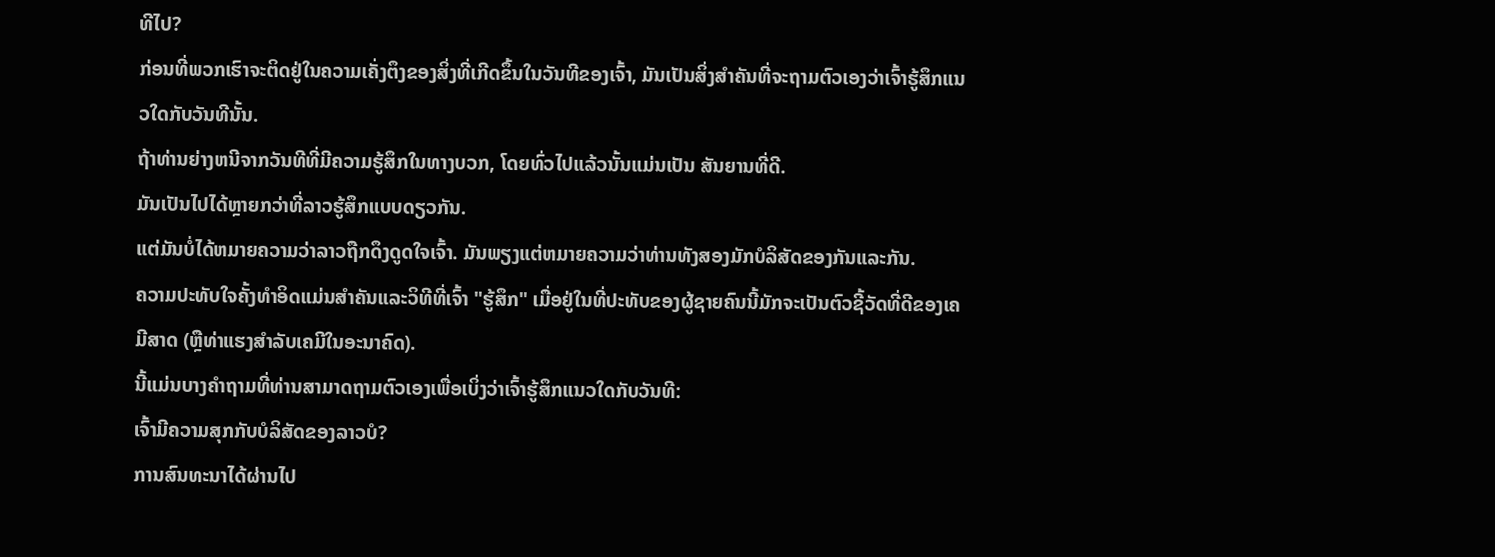ທີໄປ?
ກ່ອນທີ່ພວກເຮົາຈະຕິດຢູ່ໃນຄວາມເຄັ່ງຕຶງຂອງສິ່ງທີ່ເກີດຂຶ້ນໃນວັນທີຂອງເຈົ້າ, ມັນເປັນສິ່ງສໍາຄັນທີ່ຈະຖາມຕົວເອງວ່າເຈົ້າຮູ້ສຶກແນວໃດກັບວັນທີນັ້ນ.
ຖ້າທ່ານຍ່າງຫນີຈາກວັນທີທີ່ມີຄວາມຮູ້ສຶກໃນທາງບວກ, ໂດຍທົ່ວໄປແລ້ວນັ້ນແມ່ນເປັນ ສັນຍານທີ່ດີ.
ມັນເປັນໄປໄດ້ຫຼາຍກວ່າທີ່ລາວຮູ້ສຶກແບບດຽວກັນ.
ແຕ່ມັນບໍ່ໄດ້ຫມາຍຄວາມວ່າລາວຖືກດຶງດູດໃຈເຈົ້າ. ມັນພຽງແຕ່ຫມາຍຄວາມວ່າທ່ານທັງສອງມັກບໍລິສັດຂອງກັນແລະກັນ.
ຄວາມປະທັບໃຈຄັ້ງທໍາອິດແມ່ນສໍາຄັນແລະວິທີທີ່ເຈົ້າ "ຮູ້ສຶກ" ເມື່ອຢູ່ໃນທີ່ປະທັບຂອງຜູ້ຊາຍຄົນນີ້ມັກຈະເປັນຕົວຊີ້ວັດທີ່ດີຂອງເຄມີສາດ (ຫຼືທ່າແຮງສໍາລັບເຄມີໃນອະນາຄົດ).
ນີ້ແມ່ນບາງຄຳຖາມທີ່ທ່ານສາມາດຖາມຕົວເອງເພື່ອເບິ່ງວ່າເຈົ້າຮູ້ສຶກແນວໃດກັບວັນທີ:
ເຈົ້າມີຄວາມສຸກກັບບໍລິສັດຂອງລາວບໍ?
ການສົນທະນາໄດ້ຜ່ານໄປ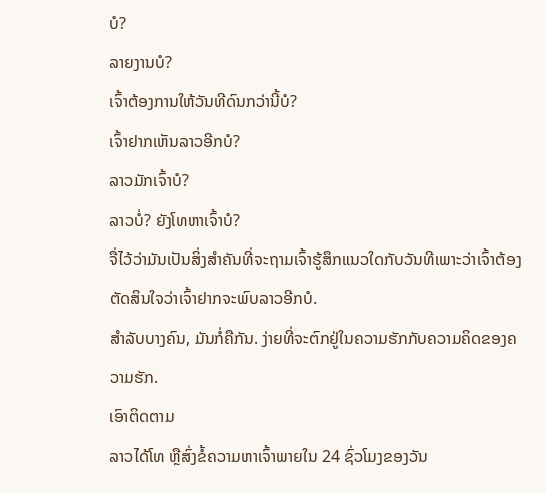ບໍ?
ລາຍງານບໍ?
ເຈົ້າຕ້ອງການໃຫ້ວັນທີດົນກວ່ານີ້ບໍ?
ເຈົ້າຢາກເຫັນລາວອີກບໍ?
ລາວມັກເຈົ້າບໍ?
ລາວບໍ່? ຍັງໂທຫາເຈົ້າບໍ?
ຈື່ໄວ້ວ່າມັນເປັນສິ່ງສໍາຄັນທີ່ຈະຖາມເຈົ້າຮູ້ສຶກແນວໃດກັບວັນທີເພາະວ່າເຈົ້າຕ້ອງຕັດສິນໃຈວ່າເຈົ້າຢາກຈະພົບລາວອີກບໍ.
ສຳລັບບາງຄົນ, ມັນກໍ່ຄືກັນ. ງ່າຍທີ່ຈະຕົກຢູ່ໃນຄວາມຮັກກັບຄວາມຄິດຂອງຄວາມຮັກ.
ເອົາຕິດຕາມ
ລາວໄດ້ໂທ ຫຼືສົ່ງຂໍ້ຄວາມຫາເຈົ້າພາຍໃນ 24 ຊົ່ວໂມງຂອງວັນ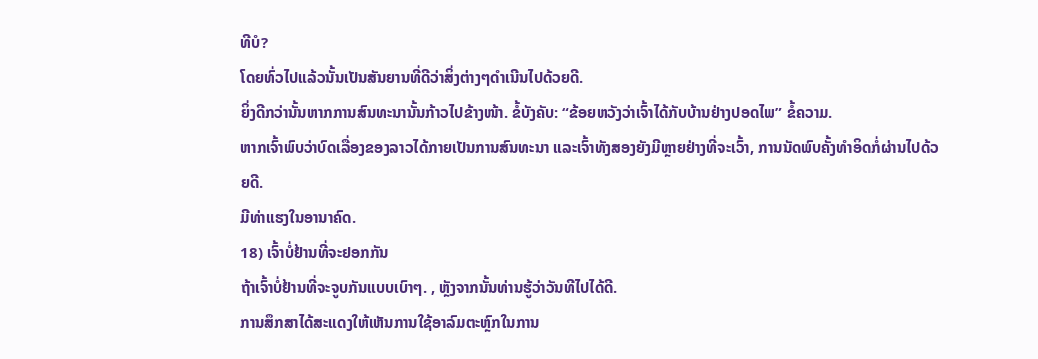ທີບໍ?
ໂດຍທົ່ວໄປແລ້ວນັ້ນເປັນສັນຍານທີ່ດີວ່າສິ່ງຕ່າງໆດຳເນີນໄປດ້ວຍດີ.
ຍິ່ງດີກວ່ານັ້ນຫາກການສົນທະນານັ້ນກ້າວໄປຂ້າງໜ້າ. ຂໍ້ບັງຄັບ: “ຂ້ອຍຫວັງວ່າເຈົ້າໄດ້ກັບບ້ານຢ່າງປອດໄພ” ຂໍ້ຄວາມ.
ຫາກເຈົ້າພົບວ່າບົດເລື່ອງຂອງລາວໄດ້ກາຍເປັນການສົນທະນາ ແລະເຈົ້າທັງສອງຍັງມີຫຼາຍຢ່າງທີ່ຈະເວົ້າ, ການນັດພົບຄັ້ງທຳອິດກໍ່ຜ່ານໄປດ້ວຍດີ.
ມີທ່າແຮງໃນອານາຄົດ.
18) ເຈົ້າບໍ່ຢ້ານທີ່ຈະຢອກກັນ
ຖ້າເຈົ້າບໍ່ຢ້ານທີ່ຈະຈູບກັນແບບເບົາໆ. , ຫຼັງຈາກນັ້ນທ່ານຮູ້ວ່າວັນທີໄປໄດ້ດີ.
ການສຶກສາໄດ້ສະແດງໃຫ້ເຫັນການໃຊ້ອາລົມຕະຫຼົກໃນການ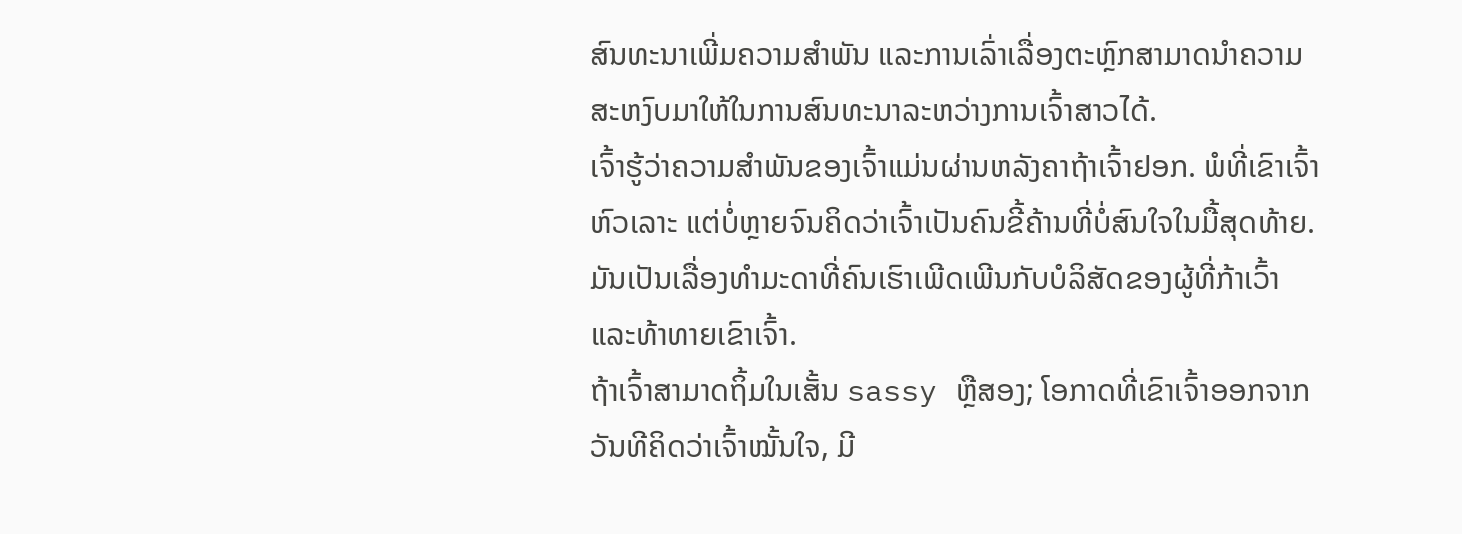ສົນທະນາເພີ່ມຄວາມສຳພັນ ແລະການເລົ່າເລື່ອງຕະຫຼົກສາມາດນຳຄວາມສະຫງົບມາໃຫ້ໃນການສົນທະນາລະຫວ່າງການເຈົ້າສາວໄດ້.
ເຈົ້າຮູ້ວ່າຄວາມສຳພັນຂອງເຈົ້າແມ່ນຜ່ານຫລັງຄາຖ້າເຈົ້າຢອກ. ພໍທີ່ເຂົາເຈົ້າຫົວເລາະ ແຕ່ບໍ່ຫຼາຍຈົນຄິດວ່າເຈົ້າເປັນຄົນຂີ້ຄ້ານທີ່ບໍ່ສົນໃຈໃນມື້ສຸດທ້າຍ.
ມັນເປັນເລື່ອງທຳມະດາທີ່ຄົນເຮົາເພີດເພີນກັບບໍລິສັດຂອງຜູ້ທີ່ກ້າເວົ້າ ແລະທ້າທາຍເຂົາເຈົ້າ.
ຖ້າເຈົ້າສາມາດຖິ້ມໃນເສັ້ນ sassy ຫຼືສອງ; ໂອກາດທີ່ເຂົາເຈົ້າອອກຈາກວັນທີຄິດວ່າເຈົ້າໝັ້ນໃຈ, ມີ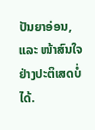ປັນຍາອ່ອນ, ແລະ ໜ້າສົນໃຈຢ່າງປະຕິເສດບໍ່ໄດ້.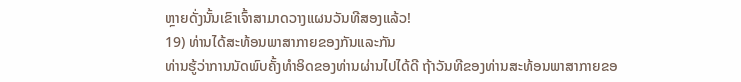ຫຼາຍດັ່ງນັ້ນເຂົາເຈົ້າສາມາດວາງແຜນວັນທີສອງແລ້ວ!
19) ທ່ານໄດ້ສະທ້ອນພາສາກາຍຂອງກັນແລະກັນ
ທ່ານຮູ້ວ່າການນັດພົບຄັ້ງທຳອິດຂອງທ່ານຜ່ານໄປໄດ້ດີ ຖ້າວັນທີຂອງທ່ານສະທ້ອນພາສາກາຍຂອ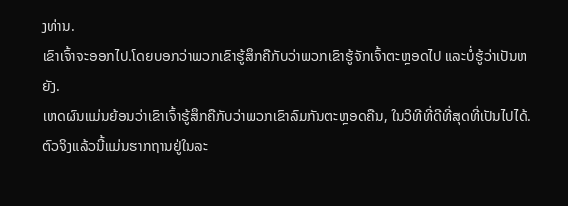ງທ່ານ.
ເຂົາເຈົ້າຈະອອກໄປ.ໂດຍບອກວ່າພວກເຂົາຮູ້ສຶກຄືກັບວ່າພວກເຂົາຮູ້ຈັກເຈົ້າຕະຫຼອດໄປ ແລະບໍ່ຮູ້ວ່າເປັນຫຍັງ.
ເຫດຜົນແມ່ນຍ້ອນວ່າເຂົາເຈົ້າຮູ້ສຶກຄືກັບວ່າພວກເຂົາລົມກັນຕະຫຼອດຄືນ, ໃນວິທີທີ່ດີທີ່ສຸດທີ່ເປັນໄປໄດ້.
ຕົວຈິງແລ້ວນີ້ແມ່ນຮາກຖານຢູ່ໃນລະ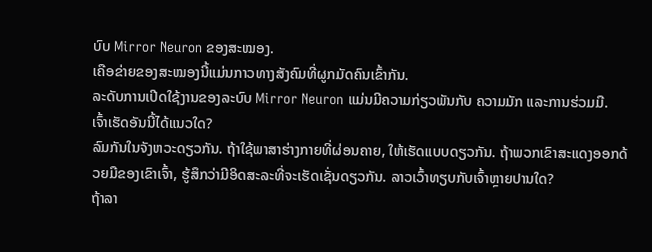ບົບ Mirror Neuron ຂອງສະໝອງ.
ເຄືອຂ່າຍຂອງສະໝອງນີ້ແມ່ນກາວທາງສັງຄົມທີ່ຜູກມັດຄົນເຂົ້າກັນ.
ລະດັບການເປີດໃຊ້ງານຂອງລະບົບ Mirror Neuron ແມ່ນມີຄວາມກ່ຽວພັນກັບ ຄວາມມັກ ແລະການຮ່ວມມື.
ເຈົ້າເຮັດອັນນີ້ໄດ້ແນວໃດ?
ລົມກັນໃນຈັງຫວະດຽວກັນ. ຖ້າໃຊ້ພາສາຮ່າງກາຍທີ່ຜ່ອນຄາຍ, ໃຫ້ເຮັດແບບດຽວກັນ. ຖ້າພວກເຂົາສະແດງອອກດ້ວຍມືຂອງເຂົາເຈົ້າ, ຮູ້ສຶກວ່າມີອິດສະລະທີ່ຈະເຮັດເຊັ່ນດຽວກັນ. ລາວເວົ້າທຽບກັບເຈົ້າຫຼາຍປານໃດ?
ຖ້າລາ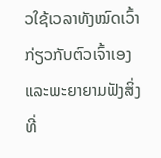ວໃຊ້ເວລາທັງໝົດເວົ້າກ່ຽວກັບຕົວເຈົ້າເອງ ແລະພະຍາຍາມຟັງສິ່ງທີ່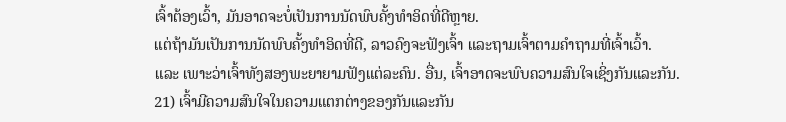ເຈົ້າຕ້ອງເວົ້າ, ມັນອາດຈະບໍ່ເປັນການນັດພົບຄັ້ງທຳອິດທີ່ດີຫຼາຍ.
ແຕ່ຖ້າມັນເປັນການນັດພົບຄັ້ງທຳອິດທີ່ດີ, ລາວຄົງຈະຟັງເຈົ້າ ແລະຖາມເຈົ້າຕາມຄຳຖາມທີ່ເຈົ້າເວົ້າ.
ແລະ ເພາະວ່າເຈົ້າທັງສອງພະຍາຍາມຟັງແຕ່ລະຄົນ. ອື່ນ, ເຈົ້າອາດຈະພົບຄວາມສົນໃຈເຊິ່ງກັນແລະກັນ.
21) ເຈົ້າມີຄວາມສົນໃຈໃນຄວາມແຕກຕ່າງຂອງກັນແລະກັນ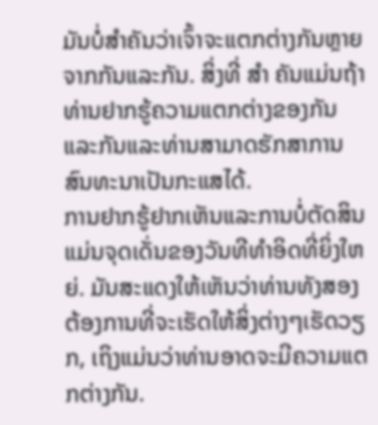ມັນບໍ່ສໍາຄັນວ່າເຈົ້າຈະແຕກຕ່າງກັນຫຼາຍຈາກກັນແລະກັນ. ສິ່ງທີ່ ສຳ ຄັນແມ່ນຖ້າທ່ານຢາກຮູ້ຄວາມແຕກຕ່າງຂອງກັນແລະກັນແລະທ່ານສາມາດຮັກສາການສົນທະນາເປັນກະແສໄດ້.
ການຢາກຮູ້ຢາກເຫັນແລະການບໍ່ຕັດສິນແມ່ນຈຸດເດັ່ນຂອງວັນທີທໍາອິດທີ່ຍິ່ງໃຫຍ່. ມັນສະແດງໃຫ້ເຫັນວ່າທ່ານທັງສອງຕ້ອງການທີ່ຈະເຮັດໃຫ້ສິ່ງຕ່າງໆເຮັດວຽກ, ເຖິງແມ່ນວ່າທ່ານອາດຈະມີຄວາມແຕກຕ່າງກັນ.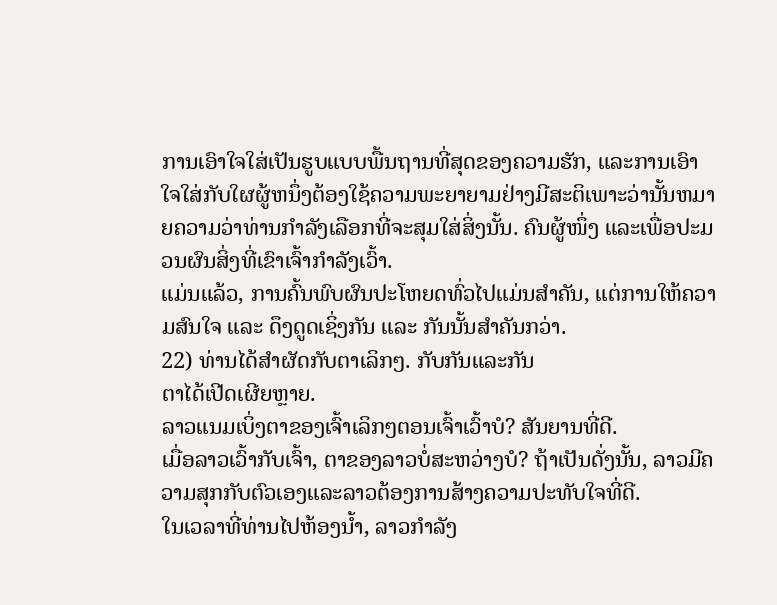ການເອົາໃຈໃສ່ເປັນຮູບແບບພື້ນຖານທີ່ສຸດຂອງຄວາມຮັກ, ແລະການເອົາໃຈໃສ່ກັບໃຜຜູ້ຫນຶ່ງຕ້ອງໃຊ້ຄວາມພະຍາຍາມຢ່າງມີສະຕິເພາະວ່ານັ້ນຫມາຍຄວາມວ່າທ່ານກໍາລັງເລືອກທີ່ຈະສຸມໃສ່ສິ່ງນັ້ນ. ຄົນຜູ້ໜຶ່ງ ແລະເພື່ອປະມວນຜົນສິ່ງທີ່ເຂົາເຈົ້າກຳລັງເວົ້າ.
ແມ່ນແລ້ວ, ການຄົ້ນພົບຜົນປະໂຫຍດທົ່ວໄປແມ່ນສຳຄັນ, ແຕ່ການໃຫ້ຄວາມສົນໃຈ ແລະ ດຶງດູດເຊິ່ງກັນ ແລະ ກັນນັ້ນສຳຄັນກວ່າ.
22) ທ່ານໄດ້ສຳຜັດກັບຕາເລິກໆ. ກັບກັນແລະກັນ
ຕາໄດ້ເປີດເຜີຍຫຼາຍ.
ລາວແນມເບິ່ງຕາຂອງເຈົ້າເລິກໆຕອນເຈົ້າເວົ້າບໍ? ສັນຍານທີ່ດີ.
ເມື່ອລາວເວົ້າກັບເຈົ້າ, ຕາຂອງລາວບໍ່ສະຫວ່າງບໍ? ຖ້າເປັນດັ່ງນັ້ນ, ລາວມີຄວາມສຸກກັບຕົວເອງແລະລາວຕ້ອງການສ້າງຄວາມປະທັບໃຈທີ່ດີ.
ໃນເວລາທີ່ທ່ານໄປຫ້ອງນ້ຳ, ລາວກໍາລັງ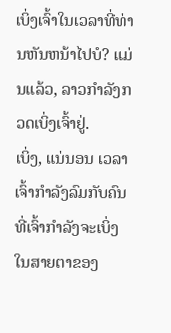ເບິ່ງເຈົ້າໃນເວລາທີ່ທ່ານຫັນຫນ້າໄປບໍ? ແມ່ນແລ້ວ, ລາວກຳລັງກວດເບິ່ງເຈົ້າຢູ່.
ເບິ່ງ, ແນ່ນອນ ເວລາເຈົ້າກຳລັງລົມກັບຄົນທີ່ເຈົ້າກຳລັງຈະເບິ່ງໃນສາຍຕາຂອງ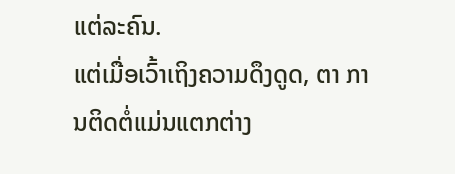ແຕ່ລະຄົນ.
ແຕ່ເມື່ອເວົ້າເຖິງຄວາມດຶງດູດ, ຕາ ການຕິດຕໍ່ແມ່ນແຕກຕ່າງ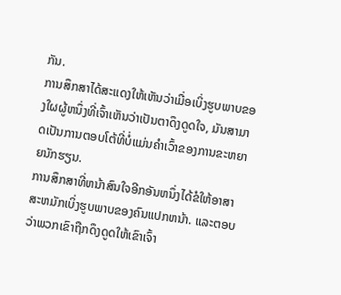ກັນ.
ການສຶກສາໄດ້ສະແດງໃຫ້ເຫັນວ່າເມື່ອເບິ່ງຮູບພາບຂອງໃຜຜູ້ຫນຶ່ງທີ່ເຈົ້າເຫັນວ່າເປັນຕາດຶງດູດໃຈ, ມັນສາມາດເປັນການຕອບໂຕ້ທີ່ບໍ່ແມ່ນຄໍາເວົ້າຂອງການຂະຫຍາຍນັກຮຽນ.
ການສຶກສາທີ່ຫນ້າສົນໃຈອີກອັນຫນຶ່ງໄດ້ຂໍໃຫ້ອາສາສະຫມັກເບິ່ງຮູບພາບຂອງຄົນແປກຫນ້າ. ແລະຕອບວ່າພວກເຂົາຖືກດຶງດູດໃຫ້ເຂົາເຈົ້າ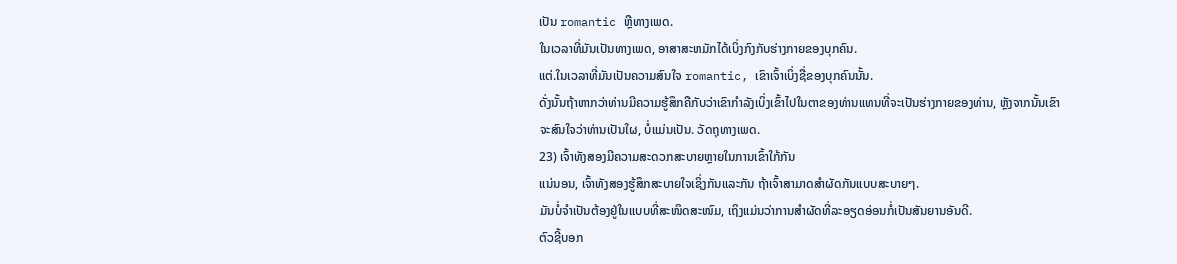ເປັນ romantic ຫຼືທາງເພດ.
ໃນເວລາທີ່ມັນເປັນທາງເພດ, ອາສາສະຫມັກໄດ້ເບິ່ງກົງກັບຮ່າງກາຍຂອງບຸກຄົນ.
ແຕ່.ໃນເວລາທີ່ມັນເປັນຄວາມສົນໃຈ romantic, ເຂົາເຈົ້າເບິ່ງຊື່ຂອງບຸກຄົນນັ້ນ.
ດັ່ງນັ້ນຖ້າຫາກວ່າທ່ານມີຄວາມຮູ້ສຶກຄືກັບວ່າເຂົາກໍາລັງເບິ່ງເຂົ້າໄປໃນຕາຂອງທ່ານແທນທີ່ຈະເປັນຮ່າງກາຍຂອງທ່ານ, ຫຼັງຈາກນັ້ນເຂົາຈະສົນໃຈວ່າທ່ານເປັນໃຜ, ບໍ່ແມ່ນເປັນ. ວັດຖຸທາງເພດ.
23) ເຈົ້າທັງສອງມີຄວາມສະດວກສະບາຍຫຼາຍໃນການເຂົ້າໃກ້ກັນ
ແນ່ນອນ, ເຈົ້າທັງສອງຮູ້ສຶກສະບາຍໃຈເຊິ່ງກັນແລະກັນ ຖ້າເຈົ້າສາມາດສໍາຜັດກັນແບບສະບາຍໆ.
ມັນບໍ່ຈຳເປັນຕ້ອງຢູ່ໃນແບບທີ່ສະໜິດສະໜົມ, ເຖິງແມ່ນວ່າການສຳຜັດທີ່ລະອຽດອ່ອນກໍ່ເປັນສັນຍານອັນດີ.
ຕົວຊີ້ບອກ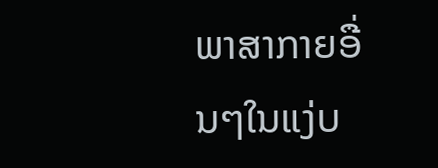ພາສາກາຍອື່ນໆໃນແງ່ບ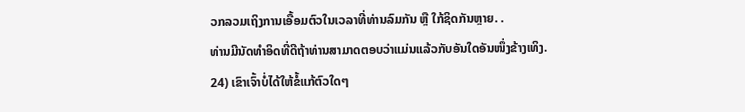ວກລວມເຖິງການເອື້ອມຕົວໃນເວລາທີ່ທ່ານລົມກັນ ຫຼື ໃກ້ຊິດກັນຫຼາຍ. .
ທ່ານມີນັດທໍາອິດທີ່ດີຖ້າທ່ານສາມາດຕອບວ່າແມ່ນແລ້ວກັບອັນໃດອັນໜຶ່ງຂ້າງເທິງ.
24) ເຂົາເຈົ້າບໍ່ໄດ້ໃຫ້ຂໍ້ແກ້ຕົວໃດໆ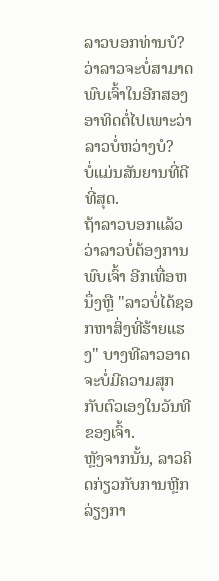ລາວບອກທ່ານບໍ? ວ່າລາວຈະບໍ່ສາມາດພົບເຈົ້າໃນອີກສອງອາທິດຕໍ່ໄປເພາະວ່າລາວບໍ່ຫວ່າງບໍ?
ບໍ່ແມ່ນສັນຍານທີ່ດີທີ່ສຸດ.
ຖ້າລາວບອກແລ້ວວ່າລາວບໍ່ຕ້ອງການພົບເຈົ້າ ອີກເທື່ອຫນຶ່ງຫຼື "ລາວບໍ່ໄດ້ຊອກຫາສິ່ງທີ່ຮ້າຍແຮງ" ບາງທີລາວອາດຈະບໍ່ມີຄວາມສຸກກັບຕົວເອງໃນວັນທີຂອງເຈົ້າ.
ຫຼັງຈາກນັ້ນ, ລາວຄິດກ່ຽວກັບການຫຼີກລ່ຽງກາ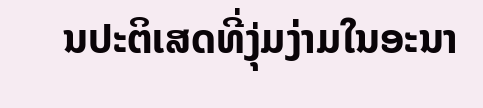ນປະຕິເສດທີ່ງຸ່ມງ່າມໃນອະນາ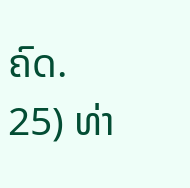ຄົດ.
25) ທ່າ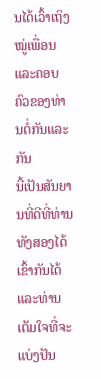ນໄດ້ເວົ້າເຖິງໝູ່ເພື່ອນແລະຄອບຄົວຂອງທ່ານຕໍ່ກັນແລະກັນ
ນີ້ເປັນສັນຍານທີ່ດີທີ່ທ່ານທັງສອງໄດ້ເຂົ້າກັນໄດ້ ແລະທ່ານເຕັມໃຈທີ່ຈະແບ່ງປັນ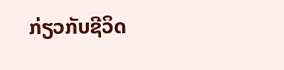ກ່ຽວກັບຊີວິດ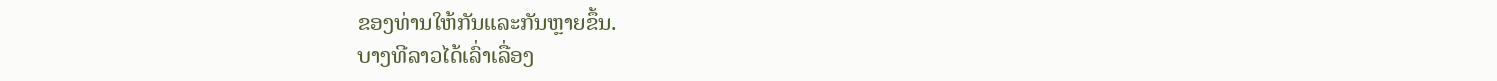ຂອງທ່ານໃຫ້ກັນແລະກັນຫຼາຍຂຶ້ນ.
ບາງທີລາວໄດ້ເລົ່າເລື່ອງ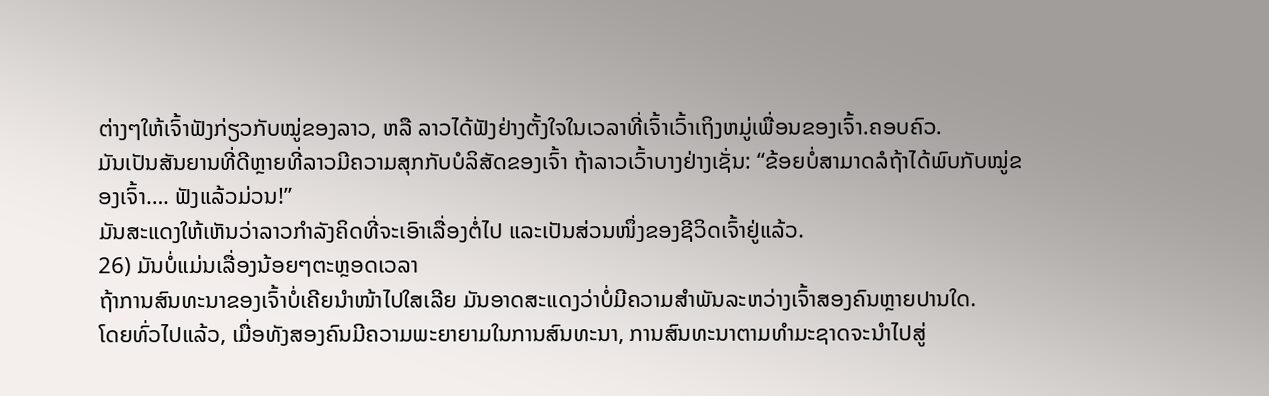ຕ່າງໆໃຫ້ເຈົ້າຟັງກ່ຽວກັບໝູ່ຂອງລາວ, ຫລື ລາວໄດ້ຟັງຢ່າງຕັ້ງໃຈໃນເວລາທີ່ເຈົ້າເວົ້າເຖິງຫມູ່ເພື່ອນຂອງເຈົ້າ.ຄອບຄົວ.
ມັນເປັນສັນຍານທີ່ດີຫຼາຍທີ່ລາວມີຄວາມສຸກກັບບໍລິສັດຂອງເຈົ້າ ຖ້າລາວເວົ້າບາງຢ່າງເຊັ່ນ: “ຂ້ອຍບໍ່ສາມາດລໍຖ້າໄດ້ພົບກັບໝູ່ຂອງເຈົ້າ…. ຟັງແລ້ວມ່ວນ!”
ມັນສະແດງໃຫ້ເຫັນວ່າລາວກຳລັງຄິດທີ່ຈະເອົາເລື່ອງຕໍ່ໄປ ແລະເປັນສ່ວນໜຶ່ງຂອງຊີວິດເຈົ້າຢູ່ແລ້ວ.
26) ມັນບໍ່ແມ່ນເລື່ອງນ້ອຍໆຕະຫຼອດເວລາ
ຖ້າການສົນທະນາຂອງເຈົ້າບໍ່ເຄີຍນຳໜ້າໄປໃສເລີຍ ມັນອາດສະແດງວ່າບໍ່ມີຄວາມສຳພັນລະຫວ່າງເຈົ້າສອງຄົນຫຼາຍປານໃດ.
ໂດຍທົ່ວໄປແລ້ວ, ເມື່ອທັງສອງຄົນມີຄວາມພະຍາຍາມໃນການສົນທະນາ, ການສົນທະນາຕາມທໍາມະຊາດຈະນໍາໄປສູ່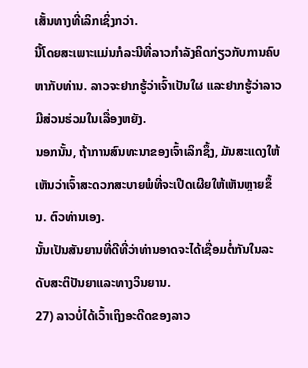ເສັ້ນທາງທີ່ເລິກເຊິ່ງກວ່າ.
ນີ້ໂດຍສະເພາະແມ່ນກໍລະນີທີ່ລາວກໍາລັງຄິດກ່ຽວກັບການຄົບຫາກັບທ່ານ. ລາວຈະຢາກຮູ້ວ່າເຈົ້າເປັນໃຜ ແລະຢາກຮູ້ວ່າລາວມີສ່ວນຮ່ວມໃນເລື່ອງຫຍັງ.
ນອກນັ້ນ, ຖ້າການສົນທະນາຂອງເຈົ້າເລິກຊຶ້ງ, ມັນສະແດງໃຫ້ເຫັນວ່າເຈົ້າສະດວກສະບາຍພໍທີ່ຈະເປີດເຜີຍໃຫ້ເຫັນຫຼາຍຂຶ້ນ. ຕົວທ່ານເອງ.
ນັ້ນເປັນສັນຍານທີ່ດີທີ່ວ່າທ່ານອາດຈະໄດ້ເຊື່ອມຕໍ່ກັນໃນລະດັບສະຕິປັນຍາແລະທາງວິນຍານ.
27) ລາວບໍ່ໄດ້ເວົ້າເຖິງອະດີດຂອງລາວ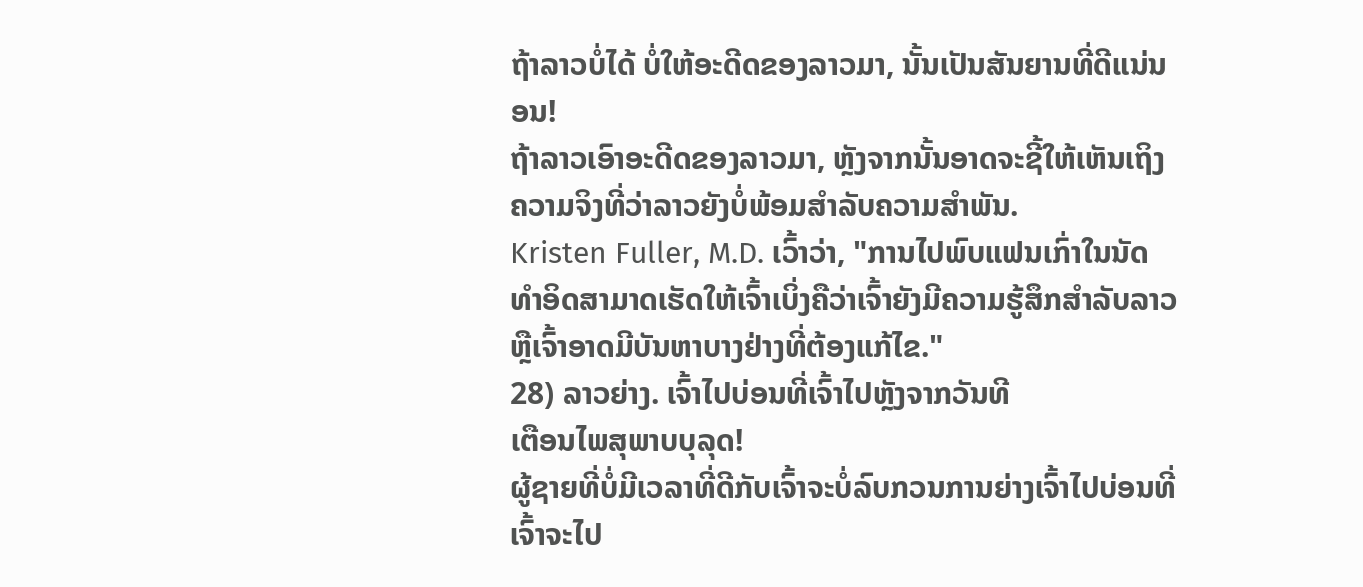ຖ້າລາວບໍ່ໄດ້ ບໍ່ໃຫ້ອະດີດຂອງລາວມາ, ນັ້ນເປັນສັນຍານທີ່ດີແນ່ນອນ!
ຖ້າລາວເອົາອະດີດຂອງລາວມາ, ຫຼັງຈາກນັ້ນອາດຈະຊີ້ໃຫ້ເຫັນເຖິງຄວາມຈິງທີ່ວ່າລາວຍັງບໍ່ພ້ອມສໍາລັບຄວາມສໍາພັນ.
Kristen Fuller, M.D. ເວົ້າວ່າ, "ການໄປພົບແຟນເກົ່າໃນນັດທໍາອິດສາມາດເຮັດໃຫ້ເຈົ້າເບິ່ງຄືວ່າເຈົ້າຍັງມີຄວາມຮູ້ສຶກສໍາລັບລາວຫຼືເຈົ້າອາດມີບັນຫາບາງຢ່າງທີ່ຕ້ອງແກ້ໄຂ."
28) ລາວຍ່າງ. ເຈົ້າໄປບ່ອນທີ່ເຈົ້າໄປຫຼັງຈາກວັນທີ
ເຕືອນໄພສຸພາບບຸລຸດ!
ຜູ້ຊາຍທີ່ບໍ່ມີເວລາທີ່ດີກັບເຈົ້າຈະບໍ່ລົບກວນການຍ່າງເຈົ້າໄປບ່ອນທີ່ເຈົ້າຈະໄປ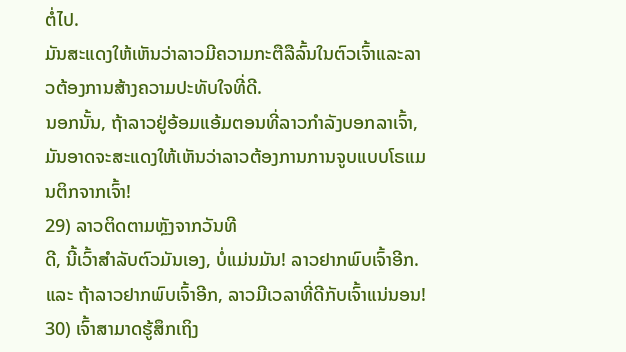ຕໍ່ໄປ.
ມັນສະແດງໃຫ້ເຫັນວ່າລາວມີຄວາມກະຕືລືລົ້ນໃນຕົວເຈົ້າແລະລາວຕ້ອງການສ້າງຄວາມປະທັບໃຈທີ່ດີ.
ນອກນັ້ນ, ຖ້າລາວຢູ່ອ້ອມແອ້ມຕອນທີ່ລາວກຳລັງບອກລາເຈົ້າ, ມັນອາດຈະສະແດງໃຫ້ເຫັນວ່າລາວຕ້ອງການການຈູບແບບໂຣແມນຕິກຈາກເຈົ້າ!
29) ລາວຕິດຕາມຫຼັງຈາກວັນທີ
ດີ, ນີ້ເວົ້າສໍາລັບຕົວມັນເອງ, ບໍ່ແມ່ນມັນ! ລາວຢາກພົບເຈົ້າອີກ.
ແລະ ຖ້າລາວຢາກພົບເຈົ້າອີກ, ລາວມີເວລາທີ່ດີກັບເຈົ້າແນ່ນອນ!
30) ເຈົ້າສາມາດຮູ້ສຶກເຖິງ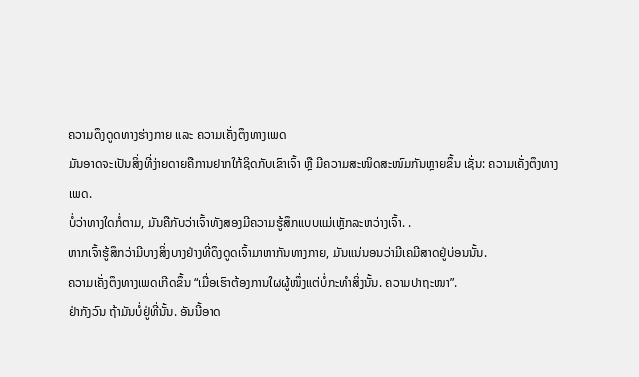ຄວາມດຶງດູດທາງຮ່າງກາຍ ແລະ ຄວາມເຄັ່ງຕຶງທາງເພດ
ມັນອາດຈະເປັນສິ່ງທີ່ງ່າຍດາຍຄືການຢາກໃກ້ຊິດກັບເຂົາເຈົ້າ ຫຼື ມີຄວາມສະໜິດສະໜົມກັນຫຼາຍຂຶ້ນ ເຊັ່ນ: ຄວາມເຄັ່ງຕຶງທາງເພດ.
ບໍ່ວ່າທາງໃດກໍ່ຕາມ, ມັນຄືກັບວ່າເຈົ້າທັງສອງມີຄວາມຮູ້ສຶກແບບແມ່ເຫຼັກລະຫວ່າງເຈົ້າ. .
ຫາກເຈົ້າຮູ້ສຶກວ່າມີບາງສິ່ງບາງຢ່າງທີ່ດຶງດູດເຈົ້າມາຫາກັນທາງກາຍ, ມັນແນ່ນອນວ່າມີເຄມີສາດຢູ່ບ່ອນນັ້ນ.
ຄວາມເຄັ່ງຕຶງທາງເພດເກີດຂຶ້ນ “ເມື່ອເຮົາຕ້ອງການໃຜຜູ້ໜຶ່ງແຕ່ບໍ່ກະທຳສິ່ງນັ້ນ. ຄວາມປາຖະໜາ”.
ຢ່າກັງວົນ ຖ້າມັນບໍ່ຢູ່ທີ່ນັ້ນ. ອັນນີ້ອາດ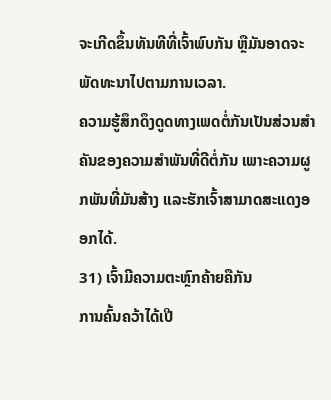ຈະເກີດຂຶ້ນທັນທີທີ່ເຈົ້າພົບກັນ ຫຼືມັນອາດຈະພັດທະນາໄປຕາມການເວລາ.
ຄວາມຮູ້ສຶກດຶງດູດທາງເພດຕໍ່ກັນເປັນສ່ວນສຳຄັນຂອງຄວາມສຳພັນທີ່ດີຕໍ່ກັນ ເພາະຄວາມຜູກພັນທີ່ມັນສ້າງ ແລະຮັກເຈົ້າສາມາດສະແດງອອກໄດ້.
31) ເຈົ້າມີຄວາມຕະຫຼົກຄ້າຍຄືກັນ
ການຄົ້ນຄວ້າໄດ້ເປີ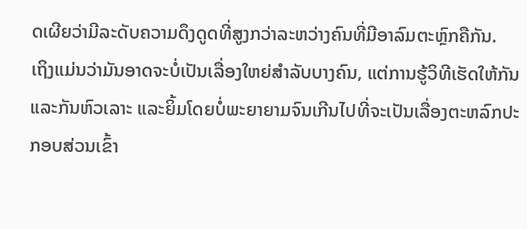ດເຜີຍວ່າມີລະດັບຄວາມດຶງດູດທີ່ສູງກວ່າລະຫວ່າງຄົນທີ່ມີອາລົມຕະຫຼົກຄືກັນ.
ເຖິງແມ່ນວ່າມັນອາດຈະບໍ່ເປັນເລື່ອງໃຫຍ່ສຳລັບບາງຄົນ, ແຕ່ການຮູ້ວິທີເຮັດໃຫ້ກັນແລະກັນຫົວເລາະ ແລະຍິ້ມໂດຍບໍ່ພະຍາຍາມຈົນເກີນໄປທີ່ຈະເປັນເລື່ອງຕະຫລົກປະກອບສ່ວນເຂົ້າ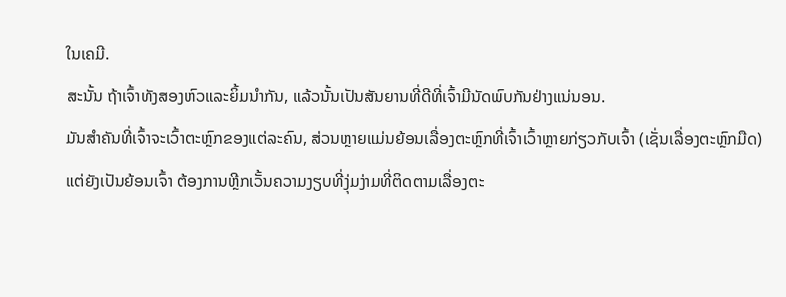ໃນເຄມີ.
ສະນັ້ນ ຖ້າເຈົ້າທັງສອງຫົວແລະຍິ້ມນຳກັນ, ແລ້ວນັ້ນເປັນສັນຍານທີ່ດີທີ່ເຈົ້າມີນັດພົບກັນຢ່າງແນ່ນອນ.
ມັນສຳຄັນທີ່ເຈົ້າຈະເວົ້າຕະຫຼົກຂອງແຕ່ລະຄົນ, ສ່ວນຫຼາຍແມ່ນຍ້ອນເລື່ອງຕະຫຼົກທີ່ເຈົ້າເວົ້າຫຼາຍກ່ຽວກັບເຈົ້າ (ເຊັ່ນເລື່ອງຕະຫຼົກມືດ) ແຕ່ຍັງເປັນຍ້ອນເຈົ້າ ຕ້ອງການຫຼີກເວັ້ນຄວາມງຽບທີ່ງຸ່ມງ່າມທີ່ຕິດຕາມເລື່ອງຕະ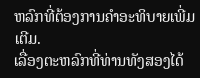ຫລົກທີ່ຕ້ອງການຄໍາອະທິບາຍເພີ່ມເຕີມ.
ເລື່ອງຕະຫລົກທີ່ທ່ານທັງສອງໄດ້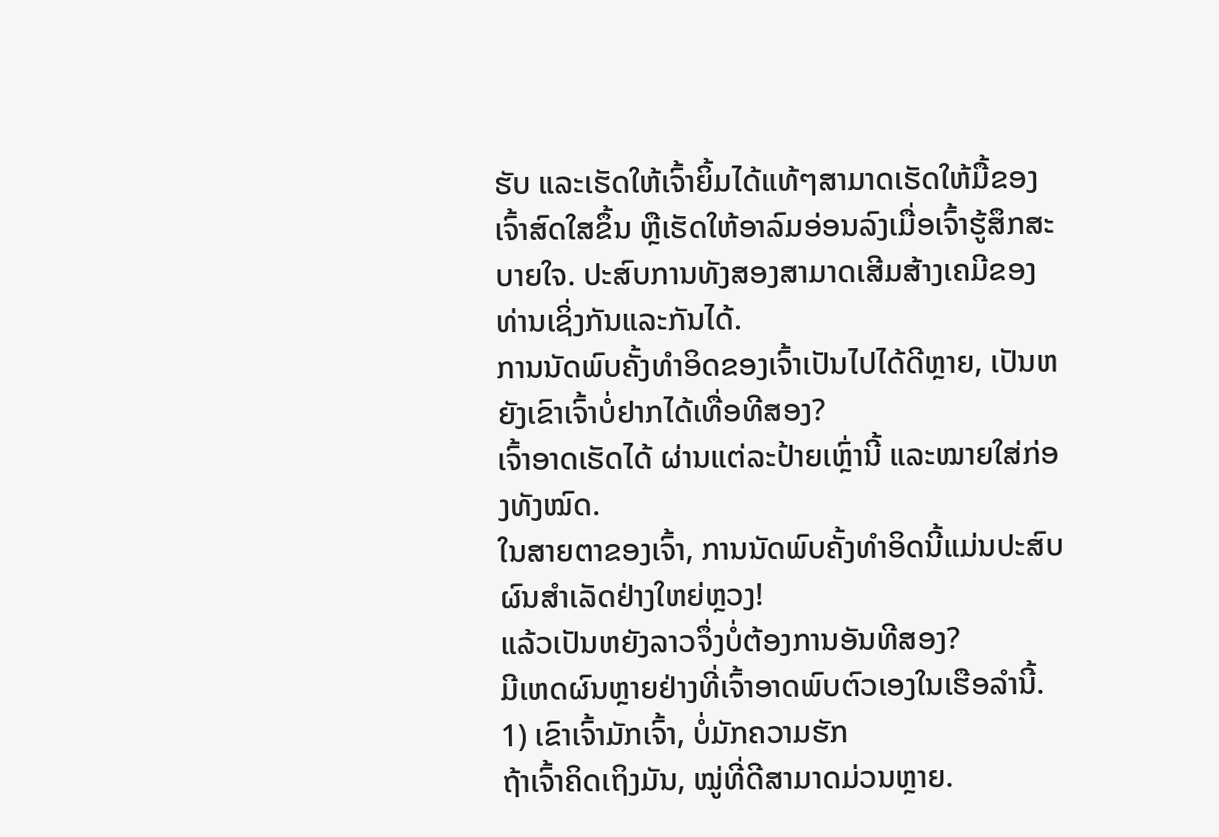ຮັບ ແລະເຮັດໃຫ້ເຈົ້າຍິ້ມໄດ້ແທ້ໆສາມາດເຮັດໃຫ້ມື້ຂອງເຈົ້າສົດໃສຂຶ້ນ ຫຼືເຮັດໃຫ້ອາລົມອ່ອນລົງເມື່ອເຈົ້າຮູ້ສຶກສະບາຍໃຈ. ປະສົບການທັງສອງສາມາດເສີມສ້າງເຄມີຂອງທ່ານເຊິ່ງກັນແລະກັນໄດ້.
ການນັດພົບຄັ້ງທຳອິດຂອງເຈົ້າເປັນໄປໄດ້ດີຫຼາຍ, ເປັນຫຍັງເຂົາເຈົ້າບໍ່ຢາກໄດ້ເທື່ອທີສອງ?
ເຈົ້າອາດເຮັດໄດ້ ຜ່ານແຕ່ລະປ້າຍເຫຼົ່ານີ້ ແລະໝາຍໃສ່ກ່ອງທັງໝົດ.
ໃນສາຍຕາຂອງເຈົ້າ, ການນັດພົບຄັ້ງທຳອິດນີ້ແມ່ນປະສົບຜົນສຳເລັດຢ່າງໃຫຍ່ຫຼວງ!
ແລ້ວເປັນຫຍັງລາວຈຶ່ງບໍ່ຕ້ອງການອັນທີສອງ?
ມີເຫດຜົນຫຼາຍຢ່າງທີ່ເຈົ້າອາດພົບຕົວເອງໃນເຮືອລຳນີ້.
1) ເຂົາເຈົ້າມັກເຈົ້າ, ບໍ່ມັກຄວາມຮັກ
ຖ້າເຈົ້າຄິດເຖິງມັນ, ໝູ່ທີ່ດີສາມາດມ່ວນຫຼາຍ.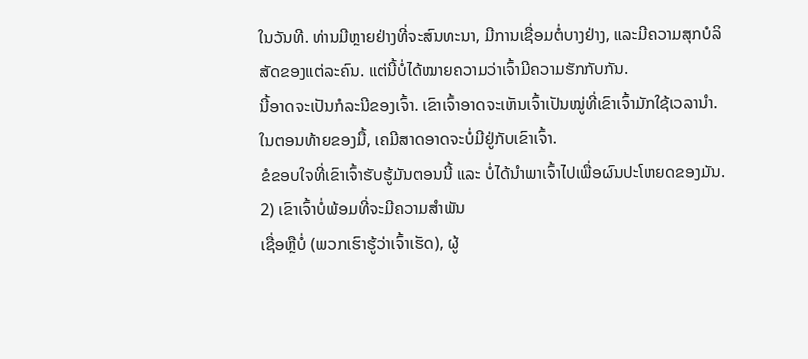ໃນວັນທີ. ທ່ານມີຫຼາຍຢ່າງທີ່ຈະສົນທະນາ, ມີການເຊື່ອມຕໍ່ບາງຢ່າງ, ແລະມີຄວາມສຸກບໍລິສັດຂອງແຕ່ລະຄົນ. ແຕ່ນີ້ບໍ່ໄດ້ໝາຍຄວາມວ່າເຈົ້າມີຄວາມຮັກກັບກັນ.
ນີ້ອາດຈະເປັນກໍລະນີຂອງເຈົ້າ. ເຂົາເຈົ້າອາດຈະເຫັນເຈົ້າເປັນໝູ່ທີ່ເຂົາເຈົ້າມັກໃຊ້ເວລານຳ.
ໃນຕອນທ້າຍຂອງມື້, ເຄມີສາດອາດຈະບໍ່ມີຢູ່ກັບເຂົາເຈົ້າ.
ຂໍຂອບໃຈທີ່ເຂົາເຈົ້າຮັບຮູ້ມັນຕອນນີ້ ແລະ ບໍ່ໄດ້ນໍາພາເຈົ້າໄປເພື່ອຜົນປະໂຫຍດຂອງມັນ.
2) ເຂົາເຈົ້າບໍ່ພ້ອມທີ່ຈະມີຄວາມສໍາພັນ
ເຊື່ອຫຼືບໍ່ (ພວກເຮົາຮູ້ວ່າເຈົ້າເຮັດ), ຜູ້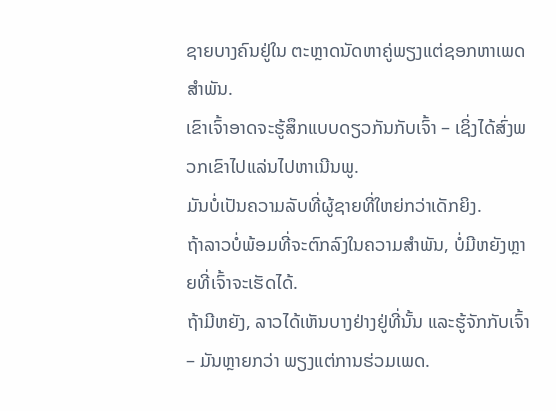ຊາຍບາງຄົນຢູ່ໃນ ຕະຫຼາດນັດຫາຄູ່ພຽງແຕ່ຊອກຫາເພດສໍາພັນ.
ເຂົາເຈົ້າອາດຈະຮູ້ສຶກແບບດຽວກັນກັບເຈົ້າ – ເຊິ່ງໄດ້ສົ່ງພວກເຂົາໄປແລ່ນໄປຫາເນີນພູ.
ມັນບໍ່ເປັນຄວາມລັບທີ່ຜູ້ຊາຍທີ່ໃຫຍ່ກວ່າເດັກຍິງ.
ຖ້າລາວບໍ່ພ້ອມທີ່ຈະຕົກລົງໃນຄວາມສໍາພັນ, ບໍ່ມີຫຍັງຫຼາຍທີ່ເຈົ້າຈະເຮັດໄດ້.
ຖ້າມີຫຍັງ, ລາວໄດ້ເຫັນບາງຢ່າງຢູ່ທີ່ນັ້ນ ແລະຮູ້ຈັກກັບເຈົ້າ – ມັນຫຼາຍກວ່າ ພຽງແຕ່ການຮ່ວມເພດ.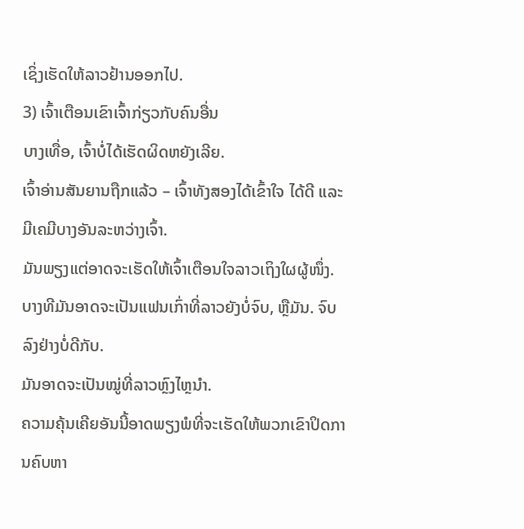ເຊິ່ງເຮັດໃຫ້ລາວຢ້ານອອກໄປ.
3) ເຈົ້າເຕືອນເຂົາເຈົ້າກ່ຽວກັບຄົນອື່ນ
ບາງເທື່ອ, ເຈົ້າບໍ່ໄດ້ເຮັດຜິດຫຍັງເລີຍ.
ເຈົ້າອ່ານສັນຍານຖືກແລ້ວ – ເຈົ້າທັງສອງໄດ້ເຂົ້າໃຈ ໄດ້ດີ ແລະ ມີເຄມີບາງອັນລະຫວ່າງເຈົ້າ.
ມັນພຽງແຕ່ອາດຈະເຮັດໃຫ້ເຈົ້າເຕືອນໃຈລາວເຖິງໃຜຜູ້ໜຶ່ງ.
ບາງທີມັນອາດຈະເປັນແຟນເກົ່າທີ່ລາວຍັງບໍ່ຈົບ, ຫຼືມັນ. ຈົບລົງຢ່າງບໍ່ດີກັບ.
ມັນອາດຈະເປັນໝູ່ທີ່ລາວຫຼົງໄຫຼນຳ.
ຄວາມຄຸ້ນເຄີຍອັນນີ້ອາດພຽງພໍທີ່ຈະເຮັດໃຫ້ພວກເຂົາປິດການຄົບຫາ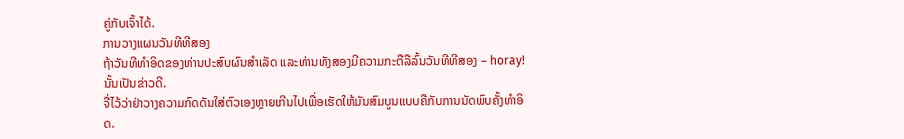ຄູ່ກັບເຈົ້າໄດ້.
ການວາງແຜນວັນທີທີສອງ
ຖ້າວັນທີທໍາອິດຂອງທ່ານປະສົບຜົນສໍາເລັດ ແລະທ່ານທັງສອງມີຄວາມກະຕືລືລົ້ນວັນທີທີສອງ – horay! ນັ້ນເປັນຂ່າວດີ.
ຈື່ໄວ້ວ່າຢ່າວາງຄວາມກົດດັນໃສ່ຕົວເອງຫຼາຍເກີນໄປເພື່ອເຮັດໃຫ້ມັນສົມບູນແບບຄືກັບການນັດພົບຄັ້ງທຳອິດ.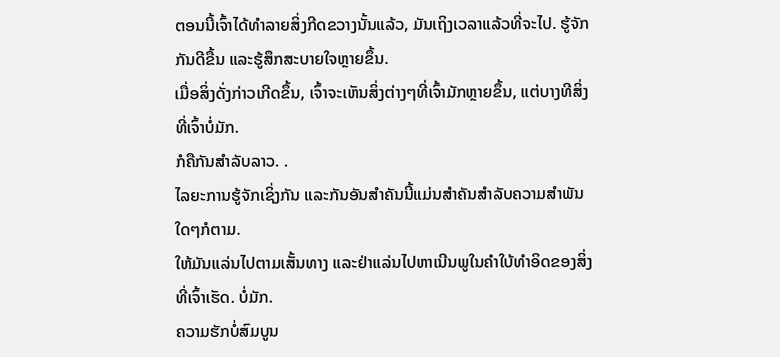ຕອນນີ້ເຈົ້າໄດ້ທຳລາຍສິ່ງກີດຂວາງນັ້ນແລ້ວ, ມັນເຖິງເວລາແລ້ວທີ່ຈະໄປ. ຮູ້ຈັກກັນດີຂື້ນ ແລະຮູ້ສຶກສະບາຍໃຈຫຼາຍຂຶ້ນ.
ເມື່ອສິ່ງດັ່ງກ່າວເກີດຂຶ້ນ, ເຈົ້າຈະເຫັນສິ່ງຕ່າງໆທີ່ເຈົ້າມັກຫຼາຍຂຶ້ນ, ແຕ່ບາງທີສິ່ງທີ່ເຈົ້າບໍ່ມັກ.
ກໍຄືກັນສຳລັບລາວ. .
ໄລຍະການຮູ້ຈັກເຊິ່ງກັນ ແລະກັນອັນສຳຄັນນີ້ແມ່ນສຳຄັນສຳລັບຄວາມສຳພັນໃດໆກໍຕາມ.
ໃຫ້ມັນແລ່ນໄປຕາມເສັ້ນທາງ ແລະຢ່າແລ່ນໄປຫາເນີນພູໃນຄຳໃບ້ທຳອິດຂອງສິ່ງທີ່ເຈົ້າເຮັດ. ບໍ່ມັກ.
ຄວາມຮັກບໍ່ສົມບູນ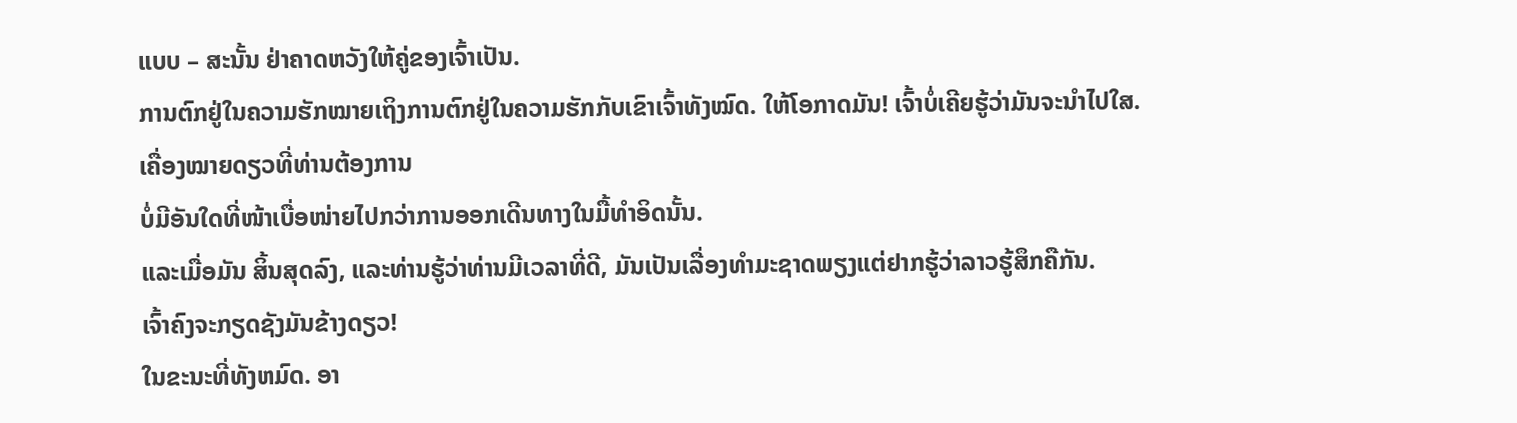ແບບ – ສະນັ້ນ ຢ່າຄາດຫວັງໃຫ້ຄູ່ຂອງເຈົ້າເປັນ.
ການຕົກຢູ່ໃນຄວາມຮັກໝາຍເຖິງການຕົກຢູ່ໃນຄວາມຮັກກັບເຂົາເຈົ້າທັງໝົດ. ໃຫ້ໂອກາດມັນ! ເຈົ້າບໍ່ເຄີຍຮູ້ວ່າມັນຈະນໍາໄປໃສ.
ເຄື່ອງໝາຍດຽວທີ່ທ່ານຕ້ອງການ
ບໍ່ມີອັນໃດທີ່ໜ້າເບື່ອໜ່າຍໄປກວ່າການອອກເດີນທາງໃນມື້ທຳອິດນັ້ນ.
ແລະເມື່ອມັນ ສິ້ນສຸດລົງ, ແລະທ່ານຮູ້ວ່າທ່ານມີເວລາທີ່ດີ, ມັນເປັນເລື່ອງທໍາມະຊາດພຽງແຕ່ຢາກຮູ້ວ່າລາວຮູ້ສຶກຄືກັນ.
ເຈົ້າຄົງຈະກຽດຊັງມັນຂ້າງດຽວ!
ໃນຂະນະທີ່ທັງຫມົດ. ອາ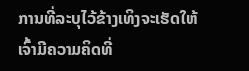ການທີ່ລະບຸໄວ້ຂ້າງເທິງຈະເຮັດໃຫ້ເຈົ້າມີຄວາມຄິດທີ່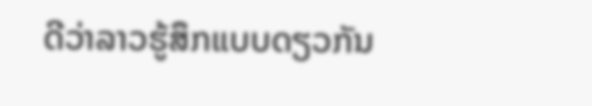ດີວ່າລາວຮູ້ສຶກແບບດຽວກັນ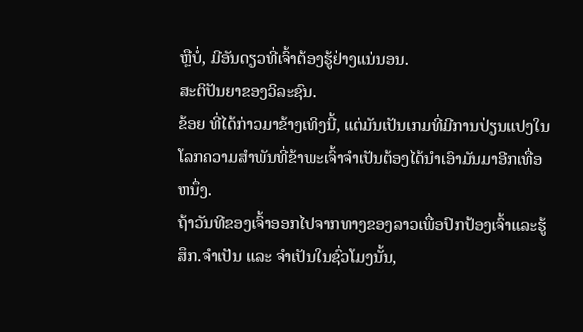ຫຼືບໍ່, ມີອັນດຽວທີ່ເຈົ້າຕ້ອງຮູ້ຢ່າງແນ່ນອນ.
ສະຕິປັນຍາຂອງວິລະຊົນ.
ຂ້ອຍ ທີ່ໄດ້ກ່າວມາຂ້າງເທິງນີ້, ແຕ່ມັນເປັນເກມທີ່ມີການປ່ຽນແປງໃນໂລກຄວາມສໍາພັນທີ່ຂ້າພະເຈົ້າຈໍາເປັນຕ້ອງໄດ້ນໍາເອົາມັນມາອີກເທື່ອຫນຶ່ງ.
ຖ້າວັນທີຂອງເຈົ້າອອກໄປຈາກທາງຂອງລາວເພື່ອປົກປ້ອງເຈົ້າແລະຮູ້ສຶກ.ຈຳເປັນ ແລະ ຈຳເປັນໃນຊົ່ວໂມງນັ້ນ,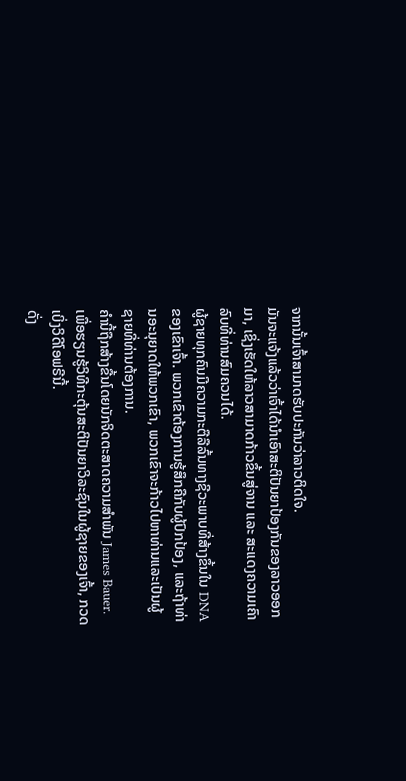ຈາກນັ້ນເຈົ້າສາມາດຮັບປະກັນວ່າລາວຕິດໃຈ.
ມັນຈະແຈ້ງແລ້ວວ່າເຈົ້າໄດ້ນຳເອົາສະຕິປັນຍາປ້ອງກັນຂອງລາວອອກມາ, ເຊິ່ງເຮັດໃຫ້ລາວສາມາດກ້າວຂຶ້ນສູ່ຈານ ແລະ ສະແດງຄວາມເຄົາລົບທີ່ທ່ານສົມຄວນໄດ້.
ຜູ້ຊາຍທຸກຄົນມີຄວາມກະຕືລືລົ້ນທາງຊີວະພາບທີ່ສ້າງຂຶ້ນໃນ DNA ຂອງເຂົາເຈົ້າ. ພວກເຂົາຕ້ອງການຮູ້ສຶກຄືກັບຜູ້ປົກປ້ອງ, ແລະຖ້າທ່ານອະນຸຍາດໃຫ້ພວກເຂົາ, ພວກເຂົາຈະກ້າວໄປຫາທ່ານແລະເປັນຜູ້ຊາຍທີ່ທ່ານຕ້ອງການ.
ຄໍານີ້ຖືກສ້າງຂື້ນໂດຍນັກຈິດຕະສາດຄວາມສໍາພັນ James Bauer. ເພື່ອຮຽນຮູ້ວິທີກະຕຸ້ນສະຕິປັນຍາວິລະຊົນໃນຜູ້ຊາຍຂອງເຈົ້າ, ກວດເບິ່ງວິດີໂອຟຣີນີ້.
ດັ່ງ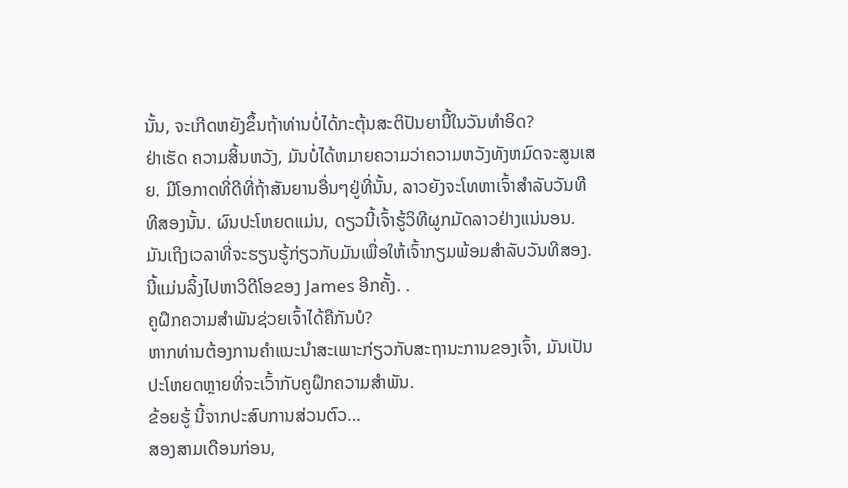ນັ້ນ, ຈະເກີດຫຍັງຂຶ້ນຖ້າທ່ານບໍ່ໄດ້ກະຕຸ້ນສະຕິປັນຍານີ້ໃນວັນທໍາອິດ?
ຢ່າເຮັດ ຄວາມສິ້ນຫວັງ, ມັນບໍ່ໄດ້ຫມາຍຄວາມວ່າຄວາມຫວັງທັງຫມົດຈະສູນເສຍ. ມີໂອກາດທີ່ດີທີ່ຖ້າສັນຍານອື່ນໆຢູ່ທີ່ນັ້ນ, ລາວຍັງຈະໂທຫາເຈົ້າສໍາລັບວັນທີທີສອງນັ້ນ. ຜົນປະໂຫຍດແມ່ນ, ດຽວນີ້ເຈົ້າຮູ້ວິທີຜູກມັດລາວຢ່າງແນ່ນອນ.
ມັນເຖິງເວລາທີ່ຈະຮຽນຮູ້ກ່ຽວກັບມັນເພື່ອໃຫ້ເຈົ້າກຽມພ້ອມສໍາລັບວັນທີສອງ.
ນີ້ແມ່ນລິ້ງໄປຫາວິດີໂອຂອງ James ອີກຄັ້ງ. .
ຄູຝຶກຄວາມສຳພັນຊ່ວຍເຈົ້າໄດ້ຄືກັນບໍ?
ຫາກທ່ານຕ້ອງການຄຳແນະນຳສະເພາະກ່ຽວກັບສະຖານະການຂອງເຈົ້າ, ມັນເປັນປະໂຫຍດຫຼາຍທີ່ຈະເວົ້າກັບຄູຝຶກຄວາມສຳພັນ.
ຂ້ອຍຮູ້ ນີ້ຈາກປະສົບການສ່ວນຕົວ…
ສອງສາມເດືອນກ່ອນ,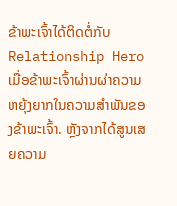ຂ້າພະເຈົ້າໄດ້ຕິດຕໍ່ກັບ Relationship Hero ເມື່ອຂ້າພະເຈົ້າຜ່ານຜ່າຄວາມຫຍຸ້ງຍາກໃນຄວາມສຳພັນຂອງຂ້າພະເຈົ້າ. ຫຼັງຈາກໄດ້ສູນເສຍຄວາມ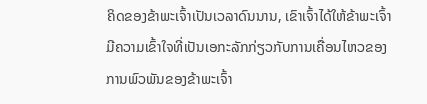ຄິດຂອງຂ້າພະເຈົ້າເປັນເວລາດົນນານ, ເຂົາເຈົ້າໄດ້ໃຫ້ຂ້າພະເຈົ້າມີຄວາມເຂົ້າໃຈທີ່ເປັນເອກະລັກກ່ຽວກັບການເຄື່ອນໄຫວຂອງການພົວພັນຂອງຂ້າພະເຈົ້າ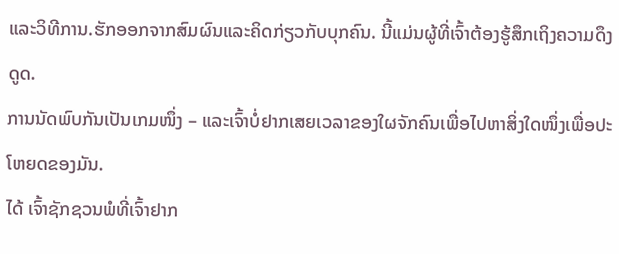ແລະວິທີການ.ຮັກອອກຈາກສົມຜົນແລະຄິດກ່ຽວກັບບຸກຄົນ. ນີ້ແມ່ນຜູ້ທີ່ເຈົ້າຕ້ອງຮູ້ສຶກເຖິງຄວາມດຶງດູດ.
ການນັດພົບກັນເປັນເກມໜຶ່ງ – ແລະເຈົ້າບໍ່ຢາກເສຍເວລາຂອງໃຜຈັກຄົນເພື່ອໄປຫາສິ່ງໃດໜຶ່ງເພື່ອປະໂຫຍດຂອງມັນ.
ໄດ້ ເຈົ້າຊັກຊວນພໍທີ່ເຈົ້າຢາກ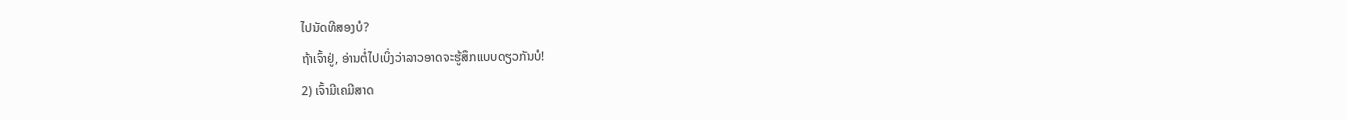ໄປນັດທີສອງບໍ?
ຖ້າເຈົ້າຢູ່, ອ່ານຕໍ່ໄປເບິ່ງວ່າລາວອາດຈະຮູ້ສຶກແບບດຽວກັນບໍ!
2) ເຈົ້າມີເຄມີສາດ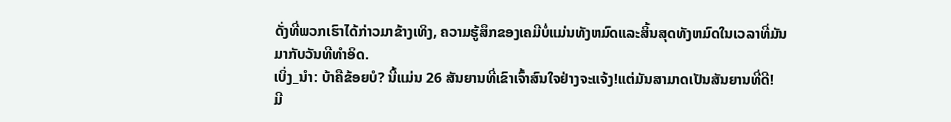ດັ່ງທີ່ພວກເຮົາໄດ້ກ່າວມາຂ້າງເທິງ, ຄວາມຮູ້ສຶກຂອງເຄມີບໍ່ແມ່ນທັງຫມົດແລະສິ້ນສຸດທັງຫມົດໃນເວລາທີ່ມັນມາກັບວັນທີທໍາອິດ.
ເບິ່ງ_ນຳ: ບ້າຄືຂ້ອຍບໍ? ນີ້ແມ່ນ 26 ສັນຍານທີ່ເຂົາເຈົ້າສົນໃຈຢ່າງຈະແຈ້ງ!ແຕ່ມັນສາມາດເປັນສັນຍານທີ່ດີ!
ມີ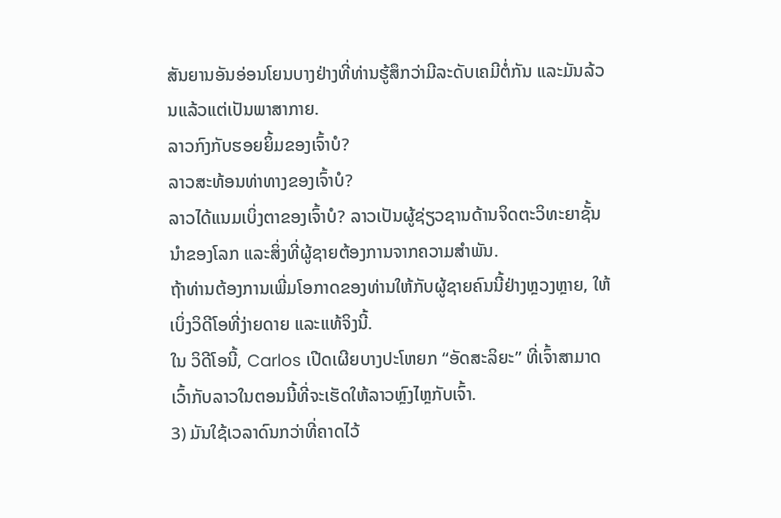ສັນຍານອັນອ່ອນໂຍນບາງຢ່າງທີ່ທ່ານຮູ້ສຶກວ່າມີລະດັບເຄມີຕໍ່ກັນ ແລະມັນລ້ວນແລ້ວແຕ່ເປັນພາສາກາຍ.
ລາວກົງກັບຮອຍຍິ້ມຂອງເຈົ້າບໍ?
ລາວສະທ້ອນທ່າທາງຂອງເຈົ້າບໍ?
ລາວໄດ້ແນມເບິ່ງຕາຂອງເຈົ້າບໍ? ລາວເປັນຜູ້ຊ່ຽວຊານດ້ານຈິດຕະວິທະຍາຊັ້ນນໍາຂອງໂລກ ແລະສິ່ງທີ່ຜູ້ຊາຍຕ້ອງການຈາກຄວາມສຳພັນ.
ຖ້າທ່ານຕ້ອງການເພີ່ມໂອກາດຂອງທ່ານໃຫ້ກັບຜູ້ຊາຍຄົນນີ້ຢ່າງຫຼວງຫຼາຍ, ໃຫ້ເບິ່ງວິດີໂອທີ່ງ່າຍດາຍ ແລະແທ້ຈິງນີ້.
ໃນ ວິດີໂອນີ້, Carlos ເປີດເຜີຍບາງປະໂຫຍກ “ອັດສະລິຍະ” ທີ່ເຈົ້າສາມາດເວົ້າກັບລາວໃນຕອນນີ້ທີ່ຈະເຮັດໃຫ້ລາວຫຼົງໄຫຼກັບເຈົ້າ.
3) ມັນໃຊ້ເວລາດົນກວ່າທີ່ຄາດໄວ້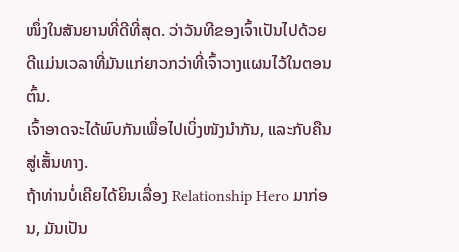ໜຶ່ງໃນສັນຍານທີ່ດີທີ່ສຸດ. ວ່າວັນທີຂອງເຈົ້າເປັນໄປດ້ວຍດີແມ່ນເວລາທີ່ມັນແກ່ຍາວກວ່າທີ່ເຈົ້າວາງແຜນໄວ້ໃນຕອນຕົ້ນ.
ເຈົ້າອາດຈະໄດ້ພົບກັນເພື່ອໄປເບິ່ງໜັງນຳກັນ, ແລະກັບຄືນສູ່ເສັ້ນທາງ.
ຖ້າທ່ານບໍ່ເຄີຍໄດ້ຍິນເລື່ອງ Relationship Hero ມາກ່ອນ, ມັນເປັນ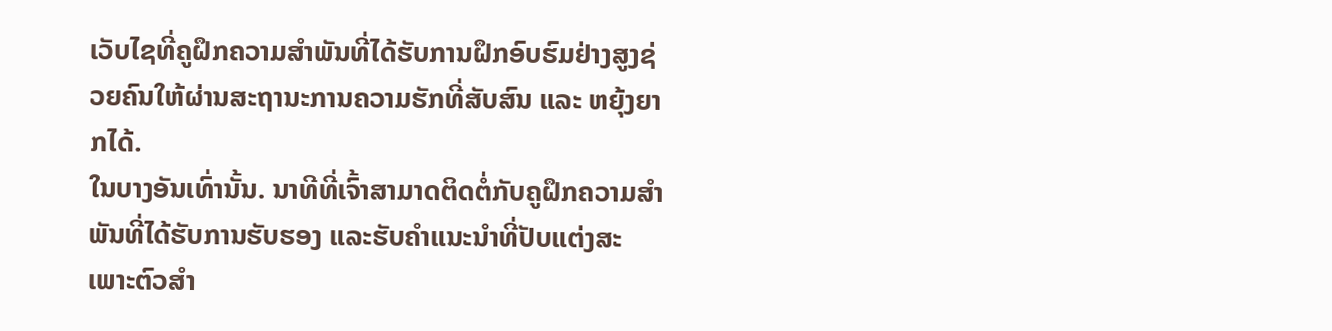ເວັບໄຊທີ່ຄູຝຶກຄວາມສຳພັນທີ່ໄດ້ຮັບການຝຶກອົບຮົມຢ່າງສູງຊ່ວຍຄົນໃຫ້ຜ່ານສະຖານະການຄວາມຮັກທີ່ສັບສົນ ແລະ ຫຍຸ້ງຍາກໄດ້.
ໃນບາງອັນເທົ່ານັ້ນ. ນາທີທີ່ເຈົ້າສາມາດຕິດຕໍ່ກັບຄູຝຶກຄວາມສຳພັນທີ່ໄດ້ຮັບການຮັບຮອງ ແລະຮັບຄຳແນະນຳທີ່ປັບແຕ່ງສະເພາະຕົວສຳ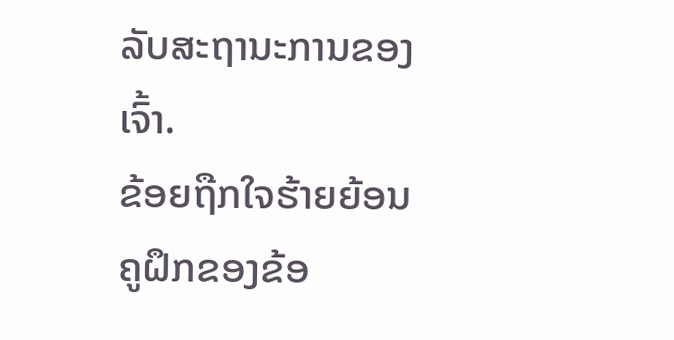ລັບສະຖານະການຂອງເຈົ້າ.
ຂ້ອຍຖືກໃຈຮ້າຍຍ້ອນຄູຝຶກຂອງຂ້ອ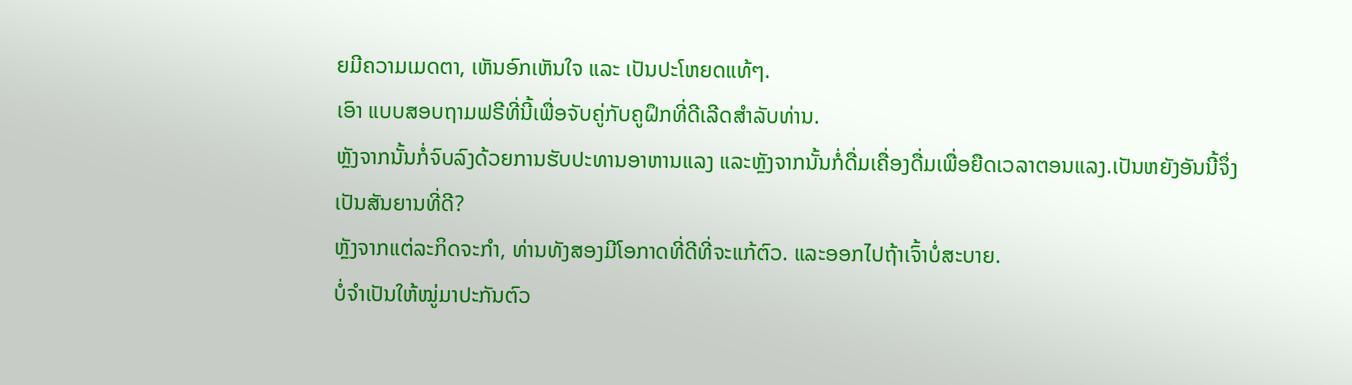ຍມີຄວາມເມດຕາ, ເຫັນອົກເຫັນໃຈ ແລະ ເປັນປະໂຫຍດແທ້ໆ.
ເອົາ ແບບສອບຖາມຟຣີທີ່ນີ້ເພື່ອຈັບຄູ່ກັບຄູຝຶກທີ່ດີເລີດສໍາລັບທ່ານ.
ຫຼັງຈາກນັ້ນກໍ່ຈົບລົງດ້ວຍການຮັບປະທານອາຫານແລງ ແລະຫຼັງຈາກນັ້ນກໍ່ດື່ມເຄື່ອງດື່ມເພື່ອຍືດເວລາຕອນແລງ.ເປັນຫຍັງອັນນີ້ຈຶ່ງເປັນສັນຍານທີ່ດີ?
ຫຼັງຈາກແຕ່ລະກິດຈະກຳ, ທ່ານທັງສອງມີໂອກາດທີ່ດີທີ່ຈະແກ້ຕົວ. ແລະອອກໄປຖ້າເຈົ້າບໍ່ສະບາຍ.
ບໍ່ຈຳເປັນໃຫ້ໝູ່ມາປະກັນຕົວ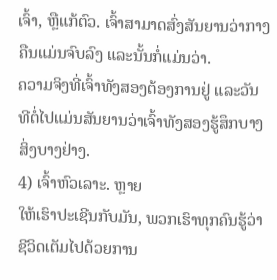ເຈົ້າ, ຫຼືແກ້ຕົວ. ເຈົ້າສາມາດສົ່ງສັນຍານວ່າກາງຄືນແມ່ນຈົບລົງ ແລະນັ້ນກໍ່ແມ່ນວ່າ.
ຄວາມຈິງທີ່ເຈົ້າທັງສອງຕ້ອງການຢູ່ ແລະວັນທີຕໍ່ໄປແມ່ນສັນຍານວ່າເຈົ້າທັງສອງຮູ້ສຶກບາງສິ່ງບາງຢ່າງ.
4) ເຈົ້າຫົວເລາະ. ຫຼາຍ
ໃຫ້ເຮົາປະເຊີນກັບມັນ, ພວກເຮົາທຸກຄົນຮູ້ວ່າຊີວິດເຕັມໄປດ້ວຍການ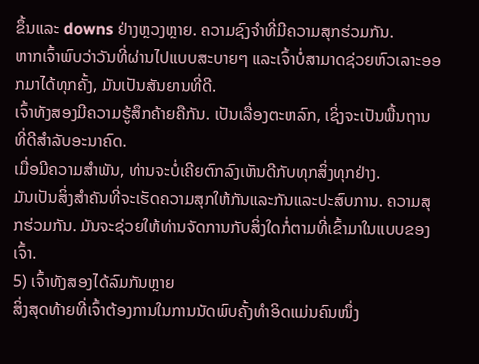ຂຶ້ນແລະ downs ຢ່າງຫຼວງຫຼາຍ. ຄວາມຊົງຈໍາທີ່ມີຄວາມສຸກຮ່ວມກັນ.
ຫາກເຈົ້າພົບວ່າວັນທີ່ຜ່ານໄປແບບສະບາຍໆ ແລະເຈົ້າບໍ່ສາມາດຊ່ວຍຫົວເລາະອອກມາໄດ້ທຸກຄັ້ງ, ມັນເປັນສັນຍານທີ່ດີ.
ເຈົ້າທັງສອງມີຄວາມຮູ້ສຶກຄ້າຍຄືກັນ. ເປັນເລື່ອງຕະຫລົກ, ເຊິ່ງຈະເປັນພື້ນຖານທີ່ດີສໍາລັບອະນາຄົດ.
ເມື່ອມີຄວາມສໍາພັນ, ທ່ານຈະບໍ່ເຄີຍຕົກລົງເຫັນດີກັບທຸກສິ່ງທຸກຢ່າງ.
ມັນເປັນສິ່ງສໍາຄັນທີ່ຈະເຮັດຄວາມສຸກໃຫ້ກັນແລະກັນແລະປະສົບການ. ຄວາມສຸກຮ່ວມກັນ. ມັນຈະຊ່ວຍໃຫ້ທ່ານຈັດການກັບສິ່ງໃດກໍ່ຕາມທີ່ເຂົ້າມາໃນແບບຂອງເຈົ້າ.
5) ເຈົ້າທັງສອງໄດ້ລົມກັນຫຼາຍ
ສິ່ງສຸດທ້າຍທີ່ເຈົ້າຕ້ອງການໃນການນັດພົບຄັ້ງທຳອິດແມ່ນຄົນໜຶ່ງ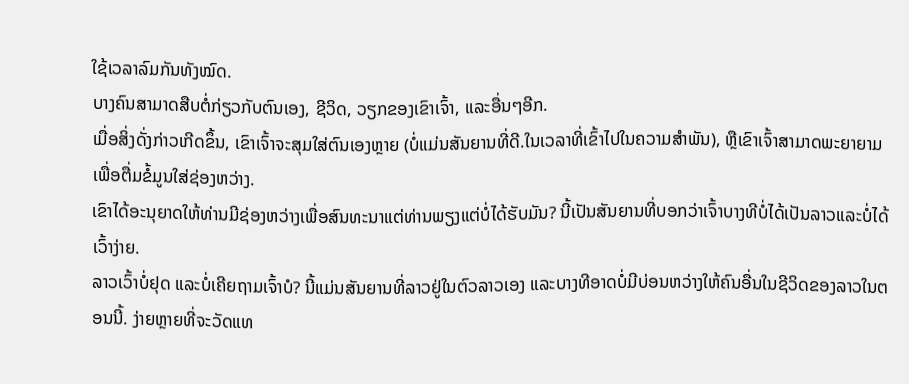ໃຊ້ເວລາລົມກັນທັງໝົດ.
ບາງຄົນສາມາດສືບຕໍ່ກ່ຽວກັບຕົນເອງ, ຊີວິດ, ວຽກຂອງເຂົາເຈົ້າ, ແລະອື່ນໆອີກ.
ເມື່ອສິ່ງດັ່ງກ່າວເກີດຂຶ້ນ, ເຂົາເຈົ້າຈະສຸມໃສ່ຕົນເອງຫຼາຍ (ບໍ່ແມ່ນສັນຍານທີ່ດີ.ໃນເວລາທີ່ເຂົ້າໄປໃນຄວາມສໍາພັນ), ຫຼືເຂົາເຈົ້າສາມາດພະຍາຍາມເພື່ອຕື່ມຂໍ້ມູນໃສ່ຊ່ອງຫວ່າງ.
ເຂົາໄດ້ອະນຸຍາດໃຫ້ທ່ານມີຊ່ອງຫວ່າງເພື່ອສົນທະນາແຕ່ທ່ານພຽງແຕ່ບໍ່ໄດ້ຮັບມັນ? ນີ້ເປັນສັນຍານທີ່ບອກວ່າເຈົ້າບາງທີບໍ່ໄດ້ເປັນລາວແລະບໍ່ໄດ້ເວົ້າງ່າຍ.
ລາວເວົ້າບໍ່ຢຸດ ແລະບໍ່ເຄີຍຖາມເຈົ້າບໍ? ນີ້ແມ່ນສັນຍານທີ່ລາວຢູ່ໃນຕົວລາວເອງ ແລະບາງທີອາດບໍ່ມີບ່ອນຫວ່າງໃຫ້ຄົນອື່ນໃນຊີວິດຂອງລາວໃນຕອນນີ້. ງ່າຍຫຼາຍທີ່ຈະວັດແທ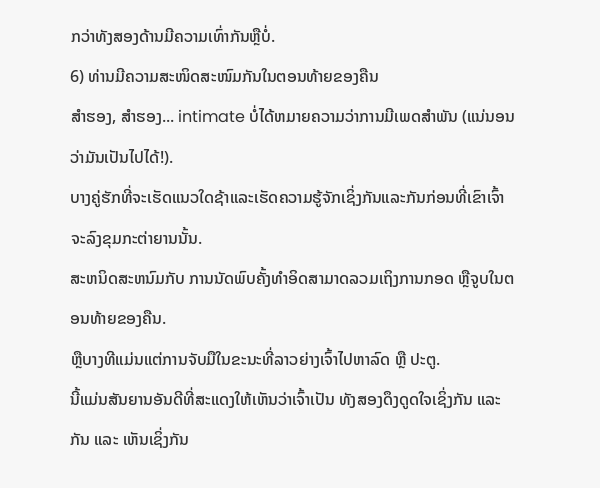ກວ່າທັງສອງດ້ານມີຄວາມເທົ່າກັນຫຼືບໍ່.
6) ທ່ານມີຄວາມສະໜິດສະໜົມກັນໃນຕອນທ້າຍຂອງຄືນ
ສຳຮອງ, ສຳຮອງ... intimate ບໍ່ໄດ້ຫມາຍຄວາມວ່າການມີເພດສໍາພັນ (ແນ່ນອນວ່າມັນເປັນໄປໄດ້!).
ບາງຄູ່ຮັກທີ່ຈະເຮັດແນວໃດຊ້າແລະເຮັດຄວາມຮູ້ຈັກເຊິ່ງກັນແລະກັນກ່ອນທີ່ເຂົາເຈົ້າຈະລົງຂຸມກະຕ່າຍານນັ້ນ.
ສະຫນິດສະຫນົມກັບ ການນັດພົບຄັ້ງທຳອິດສາມາດລວມເຖິງການກອດ ຫຼືຈູບໃນຕອນທ້າຍຂອງຄືນ.
ຫຼືບາງທີແມ່ນແຕ່ການຈັບມືໃນຂະນະທີ່ລາວຍ່າງເຈົ້າໄປຫາລົດ ຫຼື ປະຕູ.
ນີ້ແມ່ນສັນຍານອັນດີທີ່ສະແດງໃຫ້ເຫັນວ່າເຈົ້າເປັນ ທັງສອງດຶງດູດໃຈເຊິ່ງກັນ ແລະ ກັນ ແລະ ເຫັນເຊິ່ງກັນ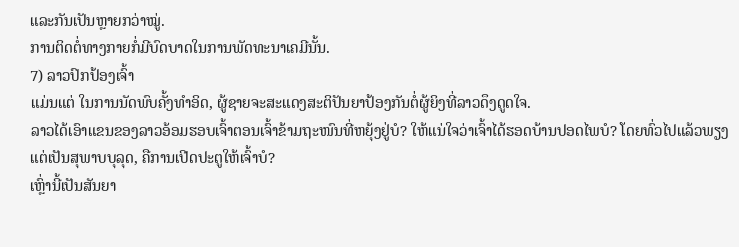ແລະກັນເປັນຫຼາຍກວ່າໝູ່.
ການຕິດຕໍ່ທາງກາຍກໍ່ມີບົດບາດໃນການພັດທະນາເຄມີນັ້ນ.
7) ລາວປົກປ້ອງເຈົ້າ
ແມ່ນແຕ່ ໃນການນັດພົບຄັ້ງທຳອິດ, ຜູ້ຊາຍຈະສະແດງສະຕິປັນຍາປ້ອງກັນຕໍ່ຜູ້ຍິງທີ່ລາວດຶງດູດໃຈ.
ລາວໄດ້ເອົາແຂນຂອງລາວອ້ອມຮອບເຈົ້າຕອນເຈົ້າຂ້າມຖະໜົນທີ່ຫຍຸ້ງຢູ່ບໍ? ໃຫ້ແນ່ໃຈວ່າເຈົ້າໄດ້ຮອດບ້ານປອດໄພບໍ? ໂດຍທົ່ວໄປແລ້ວພຽງແຕ່ເປັນສຸພາບບຸລຸດ, ຄືການເປີດປະຕູໃຫ້ເຈົ້າບໍ?
ເຫຼົ່ານີ້ເປັນສັນຍາ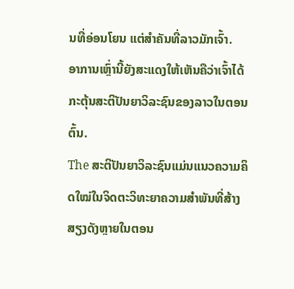ນທີ່ອ່ອນໂຍນ ແຕ່ສຳຄັນທີ່ລາວມັກເຈົ້າ.
ອາການເຫຼົ່ານີ້ຍັງສະແດງໃຫ້ເຫັນຄືວ່າເຈົ້າໄດ້ກະຕຸ້ນສະຕິປັນຍາວິລະຊົນຂອງລາວໃນຕອນຕົ້ນ.
The ສະຕິປັນຍາວິລະຊົນແມ່ນແນວຄວາມຄິດໃໝ່ໃນຈິດຕະວິທະຍາຄວາມສໍາພັນທີ່ສ້າງສຽງດັງຫຼາຍໃນຕອນ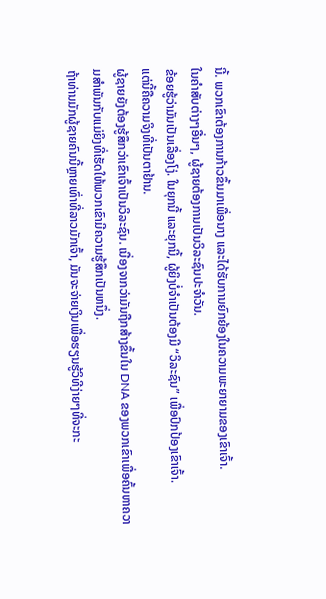ນີ້. ພວກເຂົາຕ້ອງການກ້າວຂຶ້ນມາເພື່ອນາງ ແລະໄດ້ຮັບການຍົກຍ້ອງໃນຄວາມພະຍາຍາມຂອງເຂົາເຈົ້າ.
ໃນຄໍາສັບຕ່າງໆອື່ນໆ, ຜູ້ຊາຍຕ້ອງການເປັນວິລະຊົນປະຈໍາວັນ.
ຂ້ອຍຮູ້ວ່າມັນເປັນເລື່ອງໂງ່. ໃນຍຸກນີ້ ແລະຍຸກນີ້, ຜູ້ຍິງບໍ່ຈຳເປັນຕ້ອງມີ “ວິລະຊົນ” ເພື່ອປົກປ້ອງເຂົາເຈົ້າ.
ແຕ່ນີ້ຄືຄວາມຈິງທີ່ເປັນຕາຢ້ານ.
ຜູ້ຊາຍຍັງຕ້ອງຮູ້ສຶກວ່າເຂົາເຈົ້າເປັນວິລະຊົນ. ເນື່ອງຈາກວ່າມັນຖືກສ້າງຂຶ້ນໃນ DNA ຂອງພວກເຂົາເພື່ອຄົ້ນຫາຄວາມສໍາພັນກັບແມ່ຍິງທີ່ເຮັດໃຫ້ພວກເຂົາມີຄວາມຮູ້ສຶກເປັນຫນຶ່ງ.
ຖ້າທ່ານມັກຜູ້ຊາຍຄົນນີ້ຫຼາຍເທົ່າທີ່ລາວມັກເຈົ້າ, ມັນຈະຈ່າຍເງິນເພື່ອຮຽນຮູ້ວິທີງ່າຍໆທີ່ຈະກະ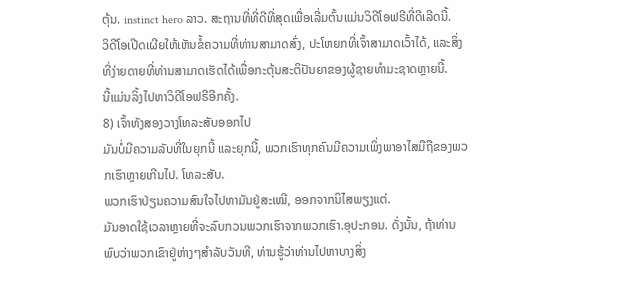ຕຸ້ນ. instinct hero ລາວ. ສະຖານທີ່ທີ່ດີທີ່ສຸດເພື່ອເລີ່ມຕົ້ນແມ່ນວິດີໂອຟຣີທີ່ດີເລີດນີ້.
ວິດີໂອເປີດເຜີຍໃຫ້ເຫັນຂໍ້ຄວາມທີ່ທ່ານສາມາດສົ່ງ, ປະໂຫຍກທີ່ເຈົ້າສາມາດເວົ້າໄດ້, ແລະສິ່ງທີ່ງ່າຍດາຍທີ່ທ່ານສາມາດເຮັດໄດ້ເພື່ອກະຕຸ້ນສະຕິປັນຍາຂອງຜູ້ຊາຍທໍາມະຊາດຫຼາຍນີ້.
ນີ້ແມ່ນລິ້ງໄປຫາວິດີໂອຟຣີອີກຄັ້ງ.
8) ເຈົ້າທັງສອງວາງໂທລະສັບອອກໄປ
ມັນບໍ່ມີຄວາມລັບທີ່ໃນຍຸກນີ້ ແລະຍຸກນີ້, ພວກເຮົາທຸກຄົນມີຄວາມເພິ່ງພາອາໄສມືຖືຂອງພວກເຮົາຫຼາຍເກີນໄປ. ໂທລະສັບ.
ພວກເຮົາປ່ຽນຄວາມສົນໃຈໄປຫາມັນຢູ່ສະເໝີ, ອອກຈາກນິໄສພຽງແຕ່.
ມັນອາດໃຊ້ເວລາຫຼາຍທີ່ຈະລົບກວນພວກເຮົາຈາກພວກເຮົາ.ອຸປະກອນ. ດັ່ງນັ້ນ, ຖ້າທ່ານພົບວ່າພວກເຂົາຢູ່ຫ່າງໆສໍາລັບວັນທີ, ທ່ານຮູ້ວ່າທ່ານໄປຫາບາງສິ່ງ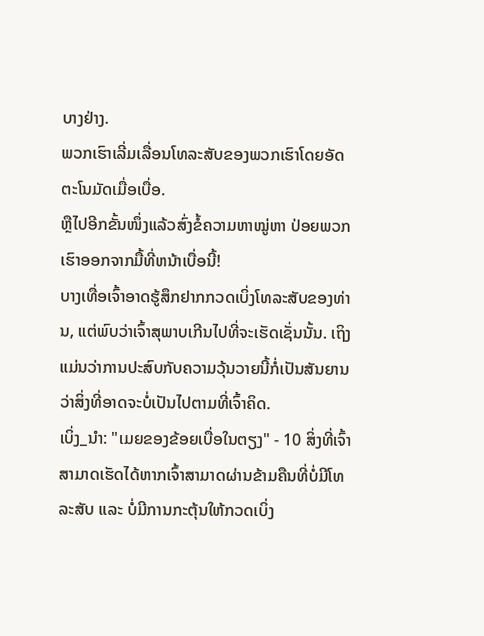ບາງຢ່າງ.
ພວກເຮົາເລີ່ມເລື່ອນໂທລະສັບຂອງພວກເຮົາໂດຍອັດຕະໂນມັດເມື່ອເບື່ອ.
ຫຼືໄປອີກຂັ້ນໜຶ່ງແລ້ວສົ່ງຂໍ້ຄວາມຫາໝູ່ຫາ ປ່ອຍພວກເຮົາອອກຈາກມື້ທີ່ຫນ້າເບື່ອນີ້!
ບາງເທື່ອເຈົ້າອາດຮູ້ສຶກຢາກກວດເບິ່ງໂທລະສັບຂອງທ່ານ, ແຕ່ພົບວ່າເຈົ້າສຸພາບເກີນໄປທີ່ຈະເຮັດເຊັ່ນນັ້ນ. ເຖິງແມ່ນວ່າການປະສົບກັບຄວາມວຸ້ນວາຍນີ້ກໍ່ເປັນສັນຍານວ່າສິ່ງທີ່ອາດຈະບໍ່ເປັນໄປຕາມທີ່ເຈົ້າຄິດ.
ເບິ່ງ_ນຳ: "ເມຍຂອງຂ້ອຍເບື່ອໃນຕຽງ" - 10 ສິ່ງທີ່ເຈົ້າສາມາດເຮັດໄດ້ຫາກເຈົ້າສາມາດຜ່ານຂ້າມຄືນທີ່ບໍ່ມີໂທລະສັບ ແລະ ບໍ່ມີການກະຕຸ້ນໃຫ້ກວດເບິ່ງ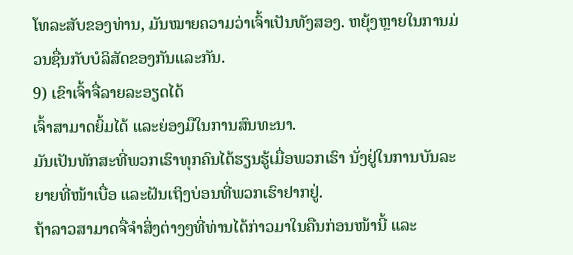ໂທລະສັບຂອງທ່ານ, ມັນໝາຍຄວາມວ່າເຈົ້າເປັນທັງສອງ. ຫຍຸ້ງຫຼາຍໃນການມ່ວນຊື່ນກັບບໍລິສັດຂອງກັນແລະກັນ.
9) ເຂົາເຈົ້າຈື່ລາຍລະອຽດໄດ້
ເຈົ້າສາມາດຍິ້ມໄດ້ ແລະຍ່ອງມືໃນການສົນທະນາ.
ມັນເປັນທັກສະທີ່ພວກເຮົາທຸກຄົນໄດ້ຮຽນຮູ້ເມື່ອພວກເຮົາ ນັ່ງຢູ່ໃນການບັນລະຍາຍທີ່ໜ້າເບື່ອ ແລະຝັນເຖິງບ່ອນທີ່ພວກເຮົາຢາກຢູ່.
ຖ້າລາວສາມາດຈື່ຈໍາສິ່ງຕ່າງໆທີ່ທ່ານໄດ້ກ່າວມາໃນຄືນກ່ອນໜ້ານີ້ ແລະ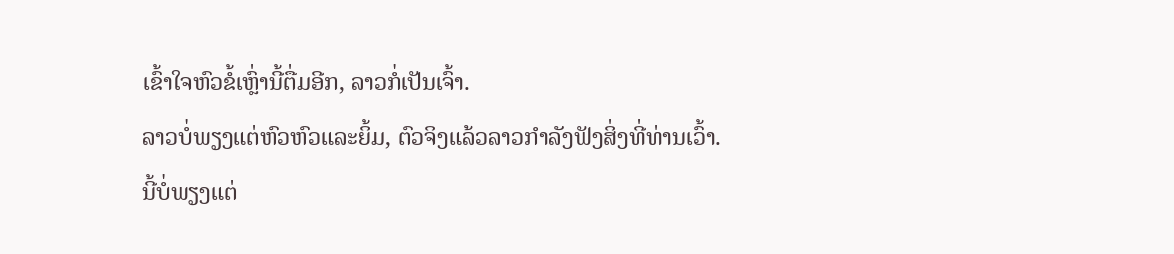ເຂົ້າໃຈຫົວຂໍ້ເຫຼົ່ານີ້ຕື່ມອີກ, ລາວກໍ່ເປັນເຈົ້າ.
ລາວບໍ່ພຽງແຕ່ຫົວຫົວແລະຍິ້ມ, ຕົວຈິງແລ້ວລາວກໍາລັງຟັງສິ່ງທີ່ທ່ານເວົ້າ.
ນີ້ບໍ່ພຽງແຕ່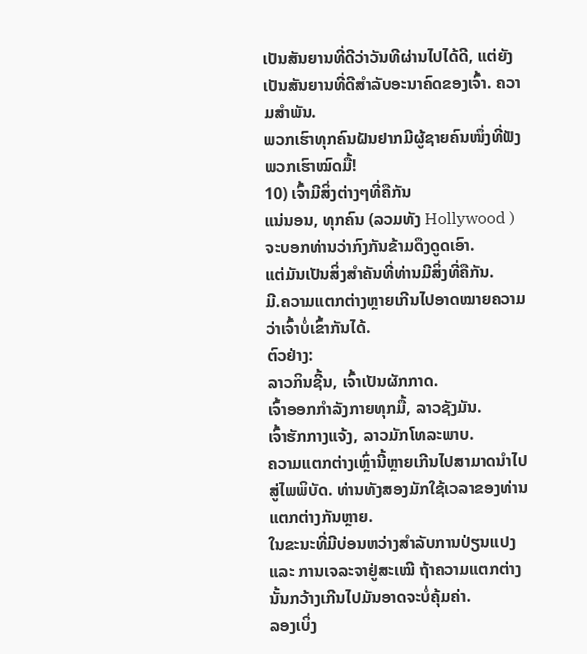ເປັນສັນຍານທີ່ດີວ່າວັນທີຜ່ານໄປໄດ້ດີ, ແຕ່ຍັງເປັນສັນຍານທີ່ດີສໍາລັບອະນາຄົດຂອງເຈົ້າ. ຄວາມສຳພັນ.
ພວກເຮົາທຸກຄົນຝັນຢາກມີຜູ້ຊາຍຄົນໜຶ່ງທີ່ຟັງພວກເຮົາໝົດມື້!
10) ເຈົ້າມີສິ່ງຕ່າງໆທີ່ຄືກັນ
ແນ່ນອນ, ທຸກຄົນ (ລວມທັງ Hollywood ) ຈະບອກທ່ານວ່າກົງກັນຂ້າມດຶງດູດເອົາ.
ແຕ່ມັນເປັນສິ່ງສໍາຄັນທີ່ທ່ານມີສິ່ງທີ່ຄືກັນ.
ມີ.ຄວາມແຕກຕ່າງຫຼາຍເກີນໄປອາດໝາຍຄວາມວ່າເຈົ້າບໍ່ເຂົ້າກັນໄດ້.
ຕົວຢ່າງ:
ລາວກິນຊີ້ນ, ເຈົ້າເປັນຜັກກາດ.
ເຈົ້າອອກກຳລັງກາຍທຸກມື້, ລາວຊັງມັນ.
ເຈົ້າຮັກກາງແຈ້ງ, ລາວມັກໂທລະພາບ.
ຄວາມແຕກຕ່າງເຫຼົ່ານີ້ຫຼາຍເກີນໄປສາມາດນໍາໄປສູ່ໄພພິບັດ. ທ່ານທັງສອງມັກໃຊ້ເວລາຂອງທ່ານແຕກຕ່າງກັນຫຼາຍ.
ໃນຂະນະທີ່ມີບ່ອນຫວ່າງສຳລັບການປ່ຽນແປງ ແລະ ການເຈລະຈາຢູ່ສະເໝີ ຖ້າຄວາມແຕກຕ່າງນັ້ນກວ້າງເກີນໄປມັນອາດຈະບໍ່ຄຸ້ມຄ່າ.
ລອງເບິ່ງ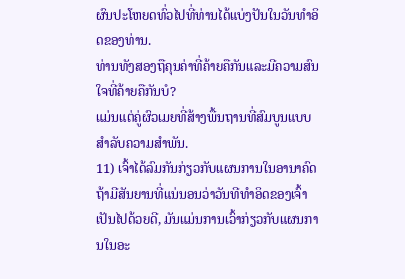ຜົນປະໂຫຍດທົ່ວໄປທີ່ທ່ານໄດ້ແບ່ງປັນໃນວັນທໍາອິດຂອງທ່ານ.
ທ່ານທັງສອງຖືຄຸນຄ່າທີ່ຄ້າຍຄືກັນແລະມີຄວາມສົນໃຈທີ່ຄ້າຍຄືກັນບໍ?
ແມ່ນແຕ່ຄູ່ຜົວເມຍທີ່ສ້າງພື້ນຖານທີ່ສົມບູນແບບສໍາລັບຄວາມສໍາພັນ.
11) ເຈົ້າໄດ້ລົມກັນກ່ຽວກັບແຜນການໃນອານາຄົດ
ຖ້າມີສັນຍານທີ່ແນ່ນອນວ່າວັນທີທໍາອິດຂອງເຈົ້າເປັນໄປດ້ວຍດີ, ມັນແມ່ນການເວົ້າກ່ຽວກັບແຜນການໃນອະ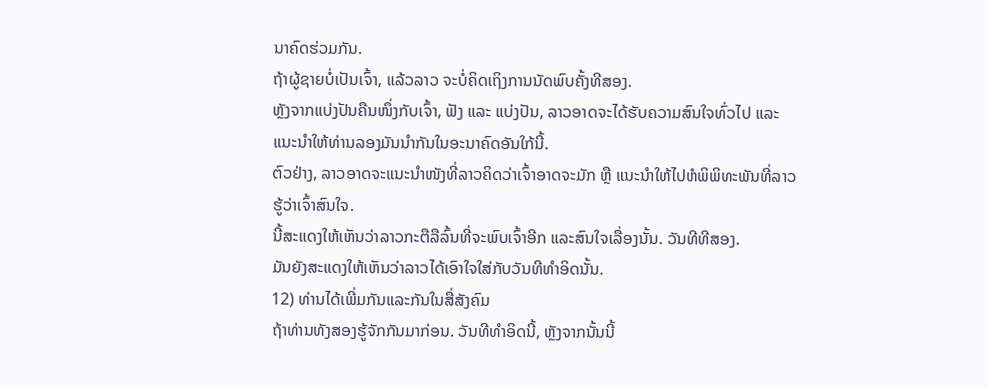ນາຄົດຮ່ວມກັນ.
ຖ້າຜູ້ຊາຍບໍ່ເປັນເຈົ້າ, ແລ້ວລາວ ຈະບໍ່ຄິດເຖິງການນັດພົບຄັ້ງທີສອງ.
ຫຼັງຈາກແບ່ງປັນຄືນໜຶ່ງກັບເຈົ້າ, ຟັງ ແລະ ແບ່ງປັນ, ລາວອາດຈະໄດ້ຮັບຄວາມສົນໃຈທົ່ວໄປ ແລະແນະນຳໃຫ້ທ່ານລອງມັນນຳກັນໃນອະນາຄົດອັນໃກ້ນີ້.
ຕົວຢ່າງ, ລາວອາດຈະແນະນຳໜັງທີ່ລາວຄິດວ່າເຈົ້າອາດຈະມັກ ຫຼື ແນະນຳໃຫ້ໄປຫໍພິພິທະພັນທີ່ລາວຮູ້ວ່າເຈົ້າສົນໃຈ.
ນີ້ສະແດງໃຫ້ເຫັນວ່າລາວກະຕືລືລົ້ນທີ່ຈະພົບເຈົ້າອີກ ແລະສົນໃຈເລື່ອງນັ້ນ. ວັນທີທີສອງ.
ມັນຍັງສະແດງໃຫ້ເຫັນວ່າລາວໄດ້ເອົາໃຈໃສ່ກັບວັນທີທໍາອິດນັ້ນ.
12) ທ່ານໄດ້ເພີ່ມກັນແລະກັນໃນສື່ສັງຄົມ
ຖ້າທ່ານທັງສອງຮູ້ຈັກກັນມາກ່ອນ. ວັນທີທໍາອິດນີ້, ຫຼັງຈາກນັ້ນນີ້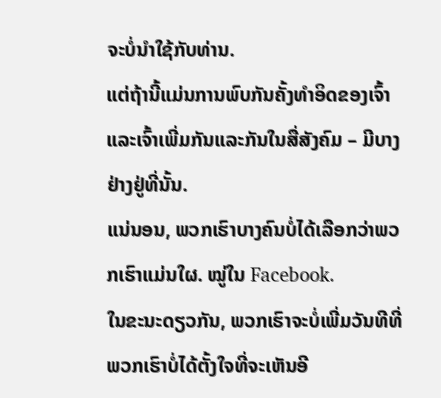ຈະບໍ່ນໍາໃຊ້ກັບທ່ານ.
ແຕ່ຖ້ານີ້ແມ່ນການພົບກັນຄັ້ງທຳອິດຂອງເຈົ້າ ແລະເຈົ້າເພີ່ມກັນແລະກັນໃນສື່ສັງຄົມ – ມີບາງຢ່າງຢູ່ທີ່ນັ້ນ.
ແນ່ນອນ, ພວກເຮົາບາງຄົນບໍ່ໄດ້ເລືອກວ່າພວກເຮົາແມ່ນໃຜ. ໝູ່ໃນ Facebook.
ໃນຂະນະດຽວກັນ, ພວກເຮົາຈະບໍ່ເພີ່ມວັນທີທີ່ພວກເຮົາບໍ່ໄດ້ຕັ້ງໃຈທີ່ຈະເຫັນອີ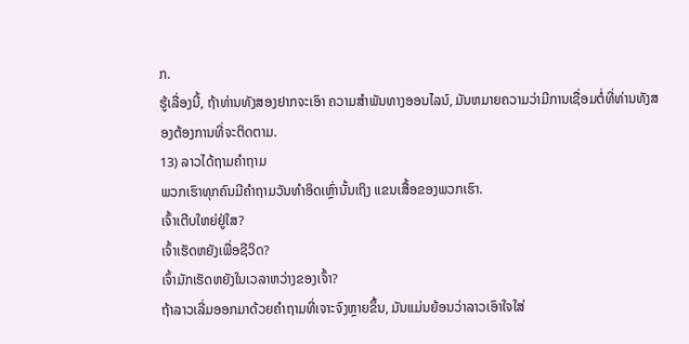ກ.
ຮູ້ເລື່ອງນີ້, ຖ້າທ່ານທັງສອງຢາກຈະເອົາ ຄວາມສໍາພັນທາງອອນໄລນ໌, ມັນຫມາຍຄວາມວ່າມີການເຊື່ອມຕໍ່ທີ່ທ່ານທັງສອງຕ້ອງການທີ່ຈະຕິດຕາມ.
13) ລາວໄດ້ຖາມຄໍາຖາມ
ພວກເຮົາທຸກຄົນມີຄໍາຖາມວັນທໍາອິດເຫຼົ່ານັ້ນເຖິງ ແຂນເສື້ອຂອງພວກເຮົາ.
ເຈົ້າເຕີບໃຫຍ່ຢູ່ໃສ?
ເຈົ້າເຮັດຫຍັງເພື່ອຊີວິດ?
ເຈົ້າມັກເຮັດຫຍັງໃນເວລາຫວ່າງຂອງເຈົ້າ?
ຖ້າລາວເລີ່ມອອກມາດ້ວຍຄຳຖາມທີ່ເຈາະຈົງຫຼາຍຂຶ້ນ, ມັນແມ່ນຍ້ອນວ່າລາວເອົາໃຈໃສ່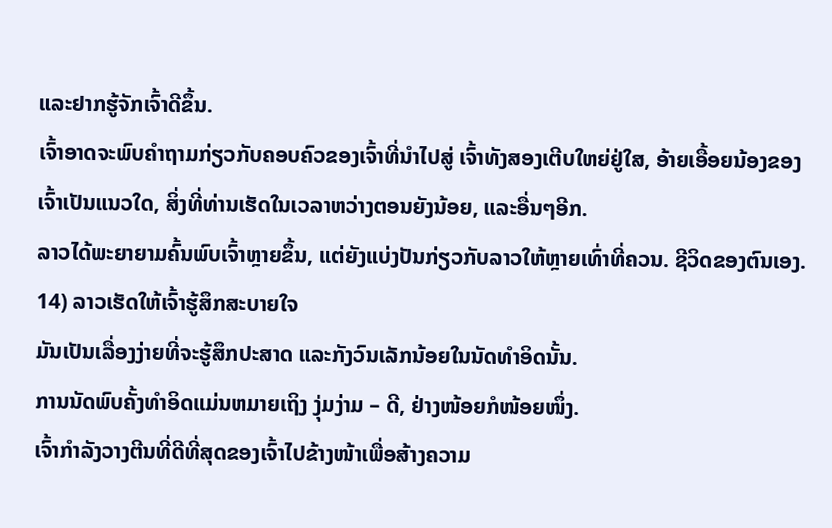ແລະຢາກຮູ້ຈັກເຈົ້າດີຂຶ້ນ.
ເຈົ້າອາດຈະພົບຄຳຖາມກ່ຽວກັບຄອບຄົວຂອງເຈົ້າທີ່ນໍາໄປສູ່ ເຈົ້າທັງສອງເຕີບໃຫຍ່ຢູ່ໃສ, ອ້າຍເອື້ອຍນ້ອງຂອງເຈົ້າເປັນແນວໃດ, ສິ່ງທີ່ທ່ານເຮັດໃນເວລາຫວ່າງຕອນຍັງນ້ອຍ, ແລະອື່ນໆອີກ.
ລາວໄດ້ພະຍາຍາມຄົ້ນພົບເຈົ້າຫຼາຍຂຶ້ນ, ແຕ່ຍັງແບ່ງປັນກ່ຽວກັບລາວໃຫ້ຫຼາຍເທົ່າທີ່ຄວນ. ຊີວິດຂອງຕົນເອງ.
14) ລາວເຮັດໃຫ້ເຈົ້າຮູ້ສຶກສະບາຍໃຈ
ມັນເປັນເລື່ອງງ່າຍທີ່ຈະຮູ້ສຶກປະສາດ ແລະກັງວົນເລັກນ້ອຍໃນນັດທໍາອິດນັ້ນ.
ການນັດພົບຄັ້ງທໍາອິດແມ່ນຫມາຍເຖິງ ງຸ່ມງ່າມ – ດີ, ຢ່າງໜ້ອຍກໍໜ້ອຍໜຶ່ງ.
ເຈົ້າກຳລັງວາງຕີນທີ່ດີທີ່ສຸດຂອງເຈົ້າໄປຂ້າງໜ້າເພື່ອສ້າງຄວາມ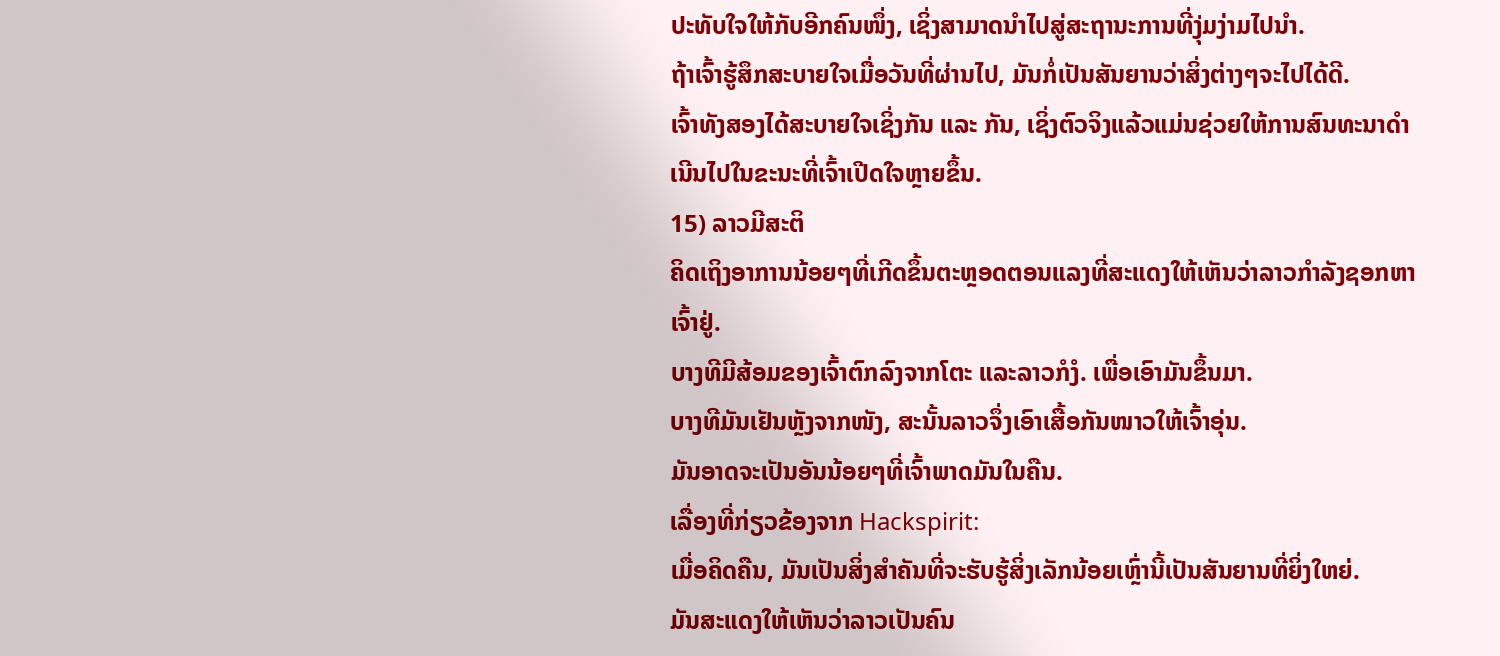ປະທັບໃຈໃຫ້ກັບອີກຄົນໜຶ່ງ, ເຊິ່ງສາມາດນຳໄປສູ່ສະຖານະການທີ່ງຸ່ມງ່າມໄປນຳ.
ຖ້າເຈົ້າຮູ້ສຶກສະບາຍໃຈເມື່ອວັນທີ່ຜ່ານໄປ, ມັນກໍ່ເປັນສັນຍານວ່າສິ່ງຕ່າງໆຈະໄປໄດ້ດີ.
ເຈົ້າທັງສອງໄດ້ສະບາຍໃຈເຊິ່ງກັນ ແລະ ກັນ, ເຊິ່ງຕົວຈິງແລ້ວແມ່ນຊ່ວຍໃຫ້ການສົນທະນາດຳເນີນໄປໃນຂະນະທີ່ເຈົ້າເປີດໃຈຫຼາຍຂຶ້ນ.
15) ລາວມີສະຕິ
ຄິດເຖິງອາການນ້ອຍໆທີ່ເກີດຂຶ້ນຕະຫຼອດຕອນແລງທີ່ສະແດງໃຫ້ເຫັນວ່າລາວກຳລັງຊອກຫາເຈົ້າຢູ່.
ບາງທີມີສ້ອມຂອງເຈົ້າຕົກລົງຈາກໂຕະ ແລະລາວກໍງໍ. ເພື່ອເອົາມັນຂຶ້ນມາ.
ບາງທີມັນເຢັນຫຼັງຈາກໜັງ, ສະນັ້ນລາວຈຶ່ງເອົາເສື້ອກັນໜາວໃຫ້ເຈົ້າອຸ່ນ.
ມັນອາດຈະເປັນອັນນ້ອຍໆທີ່ເຈົ້າພາດມັນໃນຄືນ.
ເລື່ອງທີ່ກ່ຽວຂ້ອງຈາກ Hackspirit:
ເມື່ອຄິດຄືນ, ມັນເປັນສິ່ງສໍາຄັນທີ່ຈະຮັບຮູ້ສິ່ງເລັກນ້ອຍເຫຼົ່ານີ້ເປັນສັນຍານທີ່ຍິ່ງໃຫຍ່.
ມັນສະແດງໃຫ້ເຫັນວ່າລາວເປັນຄົນ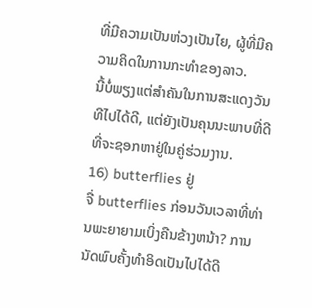ທີ່ມີຄວາມເປັນຫ່ວງເປັນໄຍ, ຜູ້ທີ່ມີຄວາມຄິດໃນການກະທໍາຂອງລາວ.
ນີ້ບໍ່ພຽງແຕ່ສໍາຄັນໃນການສະແດງວັນທີໄປໄດ້ດີ, ແຕ່ຍັງເປັນຄຸນນະພາບທີ່ດີທີ່ຈະຊອກຫາຢູ່ໃນຄູ່ຮ່ວມງານ.
16) butterflies ຢູ່
ຈື່ butterflies ກ່ອນວັນເວລາທີ່ທ່ານພະຍາຍາມເບິ່ງຄືນຂ້າງຫນ້າ? ການນັດພົບຄັ້ງທຳອິດເປັນໄປໄດ້ດີ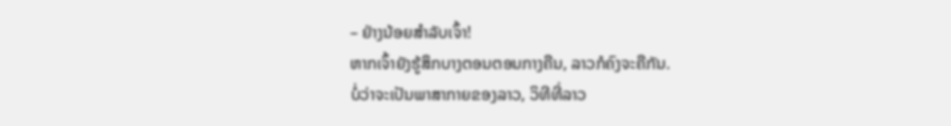– ຢ່າງນ້ອຍສຳລັບເຈົ້າ!
ຫາກເຈົ້າຍັງຮູ້ສຶກບາງຕອນຕອນກາງຄືນ, ລາວກໍຄົງຈະຄືກັນ.
ບໍ່ວ່າຈະເປັນພາສາກາຍຂອງລາວ, ວິທີທີ່ລາວ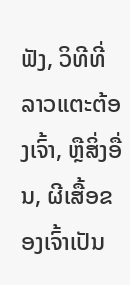ຟັງ, ວິທີທີ່ລາວແຕະຕ້ອງເຈົ້າ, ຫຼືສິ່ງອື່ນ, ຜີເສື້ອຂອງເຈົ້າເປັນ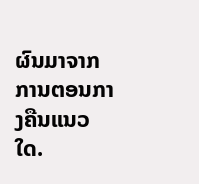ຜົນມາຈາກການຕອນກາງຄືນແນວໃດ.